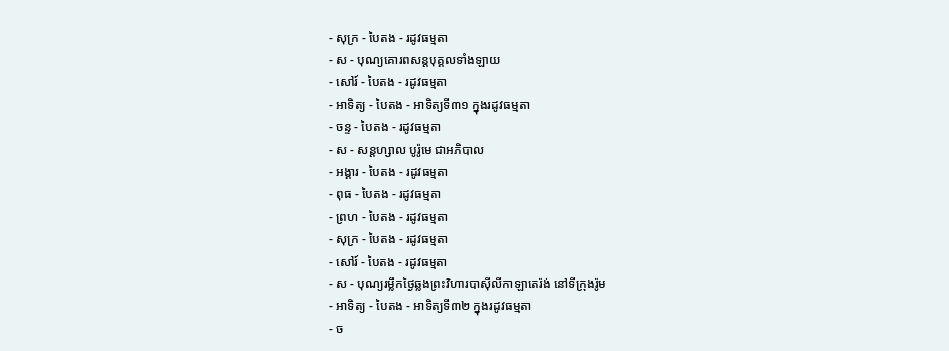- សុក្រ - បៃតង - រដូវធម្មតា
- ស - បុណ្យគោរពសន្ដបុគ្គលទាំងឡាយ
- សៅរ៍ - បៃតង - រដូវធម្មតា
- អាទិត្យ - បៃតង - អាទិត្យទី៣១ ក្នុងរដូវធម្មតា
- ចន្ទ - បៃតង - រដូវធម្មតា
- ស - សន្ដហ្សាល បូរ៉ូមេ ជាអភិបាល
- អង្គារ - បៃតង - រដូវធម្មតា
- ពុធ - បៃតង - រដូវធម្មតា
- ព្រហ - បៃតង - រដូវធម្មតា
- សុក្រ - បៃតង - រដូវធម្មតា
- សៅរ៍ - បៃតង - រដូវធម្មតា
- ស - បុណ្យរម្លឹកថ្ងៃឆ្លងព្រះវិហារបាស៊ីលីកាឡាតេរ៉ង់ នៅទីក្រុងរ៉ូម
- អាទិត្យ - បៃតង - អាទិត្យទី៣២ ក្នុងរដូវធម្មតា
- ច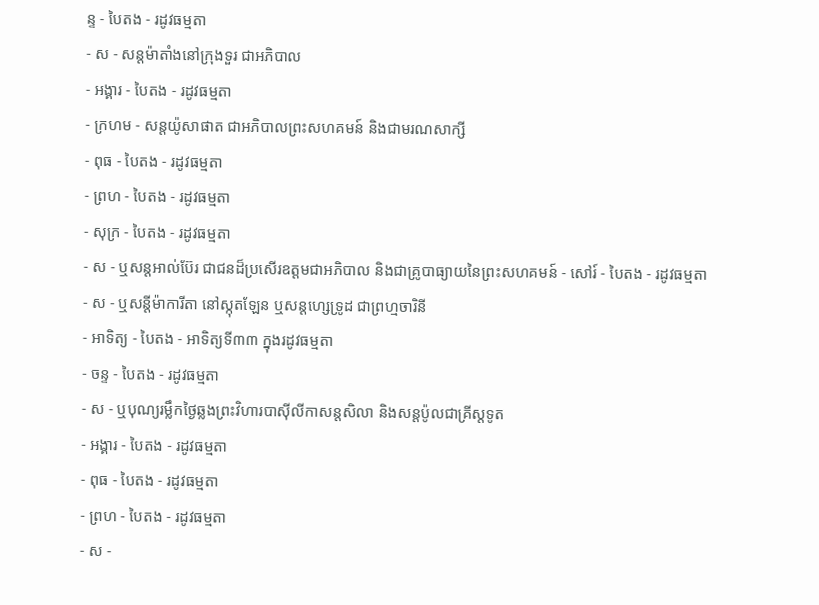ន្ទ - បៃតង - រដូវធម្មតា
- ស - សន្ដម៉ាតាំងនៅក្រុងទួរ ជាអភិបាល
- អង្គារ - បៃតង - រដូវធម្មតា
- ក្រហម - សន្ដយ៉ូសាផាត ជាអភិបាលព្រះសហគមន៍ និងជាមរណសាក្សី
- ពុធ - បៃតង - រដូវធម្មតា
- ព្រហ - បៃតង - រដូវធម្មតា
- សុក្រ - បៃតង - រដូវធម្មតា
- ស - ឬសន្ដអាល់ប៊ែរ ជាជនដ៏ប្រសើរឧត្ដមជាអភិបាល និងជាគ្រូបាធ្យាយនៃព្រះសហគមន៍ - សៅរ៍ - បៃតង - រដូវធម្មតា
- ស - ឬសន្ដីម៉ាការីតា នៅស្កុតឡែន ឬសន្ដហ្សេទ្រូដ ជាព្រហ្មចារិនី
- អាទិត្យ - បៃតង - អាទិត្យទី៣៣ ក្នុងរដូវធម្មតា
- ចន្ទ - បៃតង - រដូវធម្មតា
- ស - ឬបុណ្យរម្លឹកថ្ងៃឆ្លងព្រះវិហារបាស៊ីលីកាសន្ដសិលា និងសន្ដប៉ូលជាគ្រីស្ដទូត
- អង្គារ - បៃតង - រដូវធម្មតា
- ពុធ - បៃតង - រដូវធម្មតា
- ព្រហ - បៃតង - រដូវធម្មតា
- ស -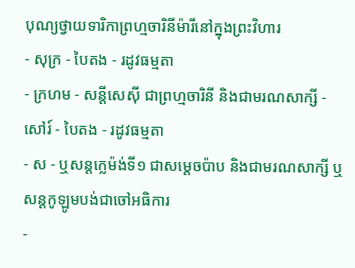បុណ្យថ្វាយទារិកាព្រហ្មចារិនីម៉ារីនៅក្នុងព្រះវិហារ
- សុក្រ - បៃតង - រដូវធម្មតា
- ក្រហម - សន្ដីសេស៊ី ជាព្រហ្មចារិនី និងជាមរណសាក្សី - សៅរ៍ - បៃតង - រដូវធម្មតា
- ស - ឬសន្ដក្លេម៉ង់ទី១ ជាសម្ដេចប៉ាប និងជាមរណសាក្សី ឬសន្ដកូឡូមបង់ជាចៅអធិការ
-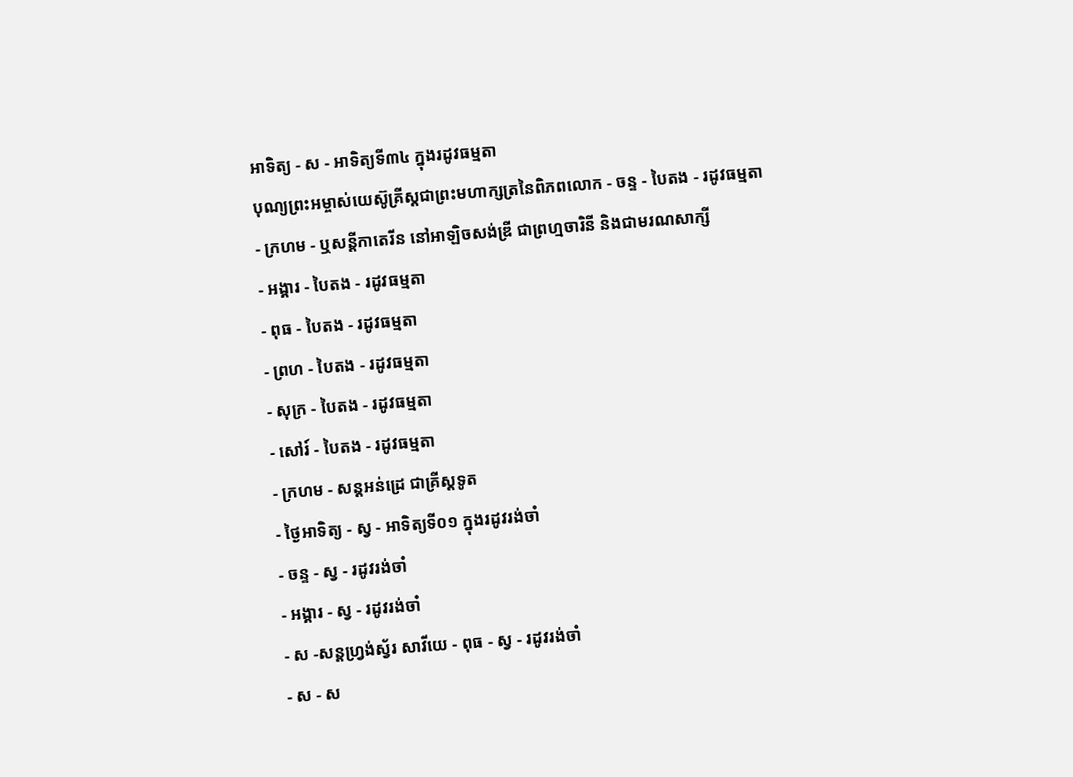អាទិត្យ - ស - អាទិត្យទី៣៤ ក្នុងរដូវធម្មតា
បុណ្យព្រះអម្ចាស់យេស៊ូគ្រីស្ដជាព្រះមហាក្សត្រនៃពិភពលោក - ចន្ទ - បៃតង - រដូវធម្មតា
- ក្រហម - ឬសន្ដីកាតេរីន នៅអាឡិចសង់ឌ្រី ជាព្រហ្មចារិនី និងជាមរណសាក្សី
- អង្គារ - បៃតង - រដូវធម្មតា
- ពុធ - បៃតង - រដូវធម្មតា
- ព្រហ - បៃតង - រដូវធម្មតា
- សុក្រ - បៃតង - រដូវធម្មតា
- សៅរ៍ - បៃតង - រដូវធម្មតា
- ក្រហម - សន្ដអន់ដ្រេ ជាគ្រីស្ដទូត
- ថ្ងៃអាទិត្យ - ស្វ - អាទិត្យទី០១ ក្នុងរដូវរង់ចាំ
- ចន្ទ - ស្វ - រដូវរង់ចាំ
- អង្គារ - ស្វ - រដូវរង់ចាំ
- ស -សន្ដហ្វ្រង់ស្វ័រ សាវីយេ - ពុធ - ស្វ - រដូវរង់ចាំ
- ស - ស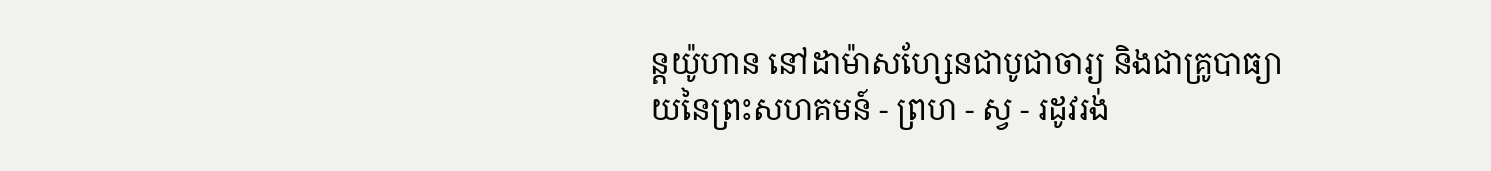ន្ដយ៉ូហាន នៅដាម៉ាសហ្សែនជាបូជាចារ្យ និងជាគ្រូបាធ្យាយនៃព្រះសហគមន៍ - ព្រហ - ស្វ - រដូវរង់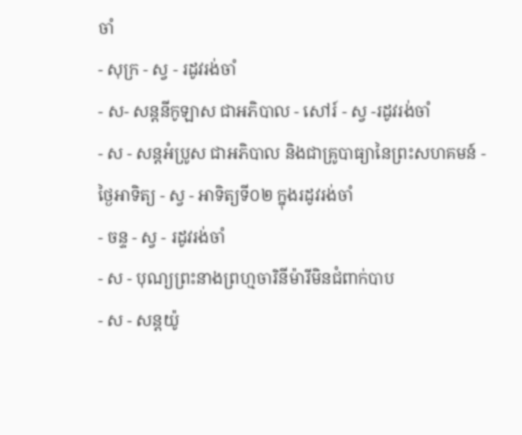ចាំ
- សុក្រ - ស្វ - រដូវរង់ចាំ
- ស- សន្ដនីកូឡាស ជាអភិបាល - សៅរ៍ - ស្វ -រដូវរង់ចាំ
- ស - សន្ដអំប្រូស ជាអភិបាល និងជាគ្រូបាធ្យានៃព្រះសហគមន៍ - ថ្ងៃអាទិត្យ - ស្វ - អាទិត្យទី០២ ក្នុងរដូវរង់ចាំ
- ចន្ទ - ស្វ - រដូវរង់ចាំ
- ស - បុណ្យព្រះនាងព្រហ្មចារិនីម៉ារីមិនជំពាក់បាប
- ស - សន្ដយ៉ូ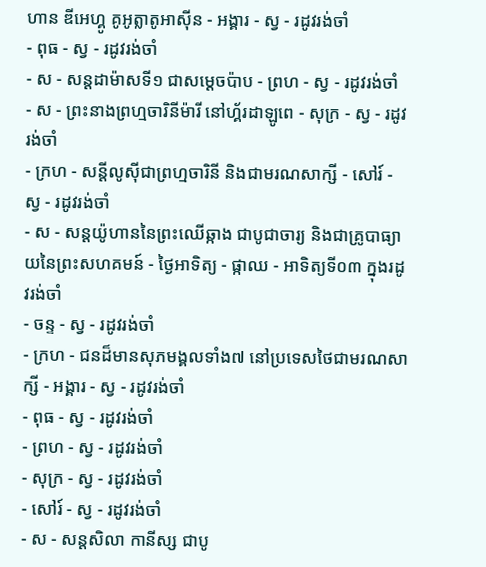ហាន ឌីអេហ្គូ គូអូត្លាតូអាស៊ីន - អង្គារ - ស្វ - រដូវរង់ចាំ
- ពុធ - ស្វ - រដូវរង់ចាំ
- ស - សន្ដដាម៉ាសទី១ ជាសម្ដេចប៉ាប - ព្រហ - ស្វ - រដូវរង់ចាំ
- ស - ព្រះនាងព្រហ្មចារិនីម៉ារី នៅហ្គ័រដាឡូពេ - សុក្រ - ស្វ - រដូវរង់ចាំ
- ក្រហ - សន្ដីលូស៊ីជាព្រហ្មចារិនី និងជាមរណសាក្សី - សៅរ៍ - ស្វ - រដូវរង់ចាំ
- ស - សន្ដយ៉ូហាននៃព្រះឈើឆ្កាង ជាបូជាចារ្យ និងជាគ្រូបាធ្យាយនៃព្រះសហគមន៍ - ថ្ងៃអាទិត្យ - ផ្កាឈ - អាទិត្យទី០៣ ក្នុងរដូវរង់ចាំ
- ចន្ទ - ស្វ - រដូវរង់ចាំ
- ក្រហ - ជនដ៏មានសុភមង្គលទាំង៧ នៅប្រទេសថៃជាមរណសាក្សី - អង្គារ - ស្វ - រដូវរង់ចាំ
- ពុធ - ស្វ - រដូវរង់ចាំ
- ព្រហ - ស្វ - រដូវរង់ចាំ
- សុក្រ - ស្វ - រដូវរង់ចាំ
- សៅរ៍ - ស្វ - រដូវរង់ចាំ
- ស - សន្ដសិលា កានីស្ស ជាបូ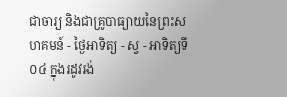ជាចារ្យ និងជាគ្រូបាធ្យាយនៃព្រះសហគមន៍ - ថ្ងៃអាទិត្យ - ស្វ - អាទិត្យទី០៤ ក្នុងរដូវរង់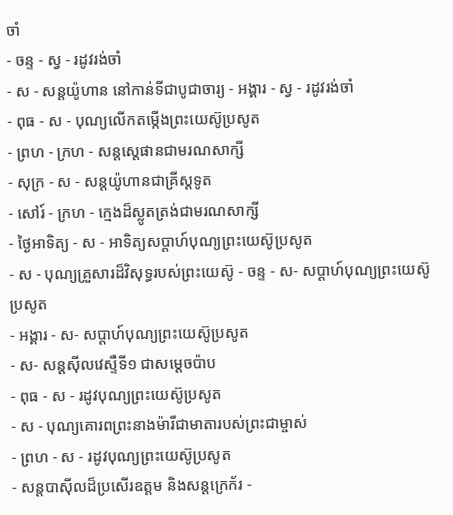ចាំ
- ចន្ទ - ស្វ - រដូវរង់ចាំ
- ស - សន្ដយ៉ូហាន នៅកាន់ទីជាបូជាចារ្យ - អង្គារ - ស្វ - រដូវរង់ចាំ
- ពុធ - ស - បុណ្យលើកតម្កើងព្រះយេស៊ូប្រសូត
- ព្រហ - ក្រហ - សន្តស្តេផានជាមរណសាក្សី
- សុក្រ - ស - សន្តយ៉ូហានជាគ្រីស្តទូត
- សៅរ៍ - ក្រហ - ក្មេងដ៏ស្លូតត្រង់ជាមរណសាក្សី
- ថ្ងៃអាទិត្យ - ស - អាទិត្យសប្ដាហ៍បុណ្យព្រះយេស៊ូប្រសូត
- ស - បុណ្យគ្រួសារដ៏វិសុទ្ធរបស់ព្រះយេស៊ូ - ចន្ទ - ស- សប្ដាហ៍បុណ្យព្រះយេស៊ូប្រសូត
- អង្គារ - ស- សប្ដាហ៍បុណ្យព្រះយេស៊ូប្រសូត
- ស- សន្ដស៊ីលវេស្ទឺទី១ ជាសម្ដេចប៉ាប
- ពុធ - ស - រដូវបុណ្យព្រះយេស៊ូប្រសូត
- ស - បុណ្យគោរពព្រះនាងម៉ារីជាមាតារបស់ព្រះជាម្ចាស់
- ព្រហ - ស - រដូវបុណ្យព្រះយេស៊ូប្រសូត
- សន្ដបាស៊ីលដ៏ប្រសើរឧត្ដម និងសន្ដក្រេក័រ -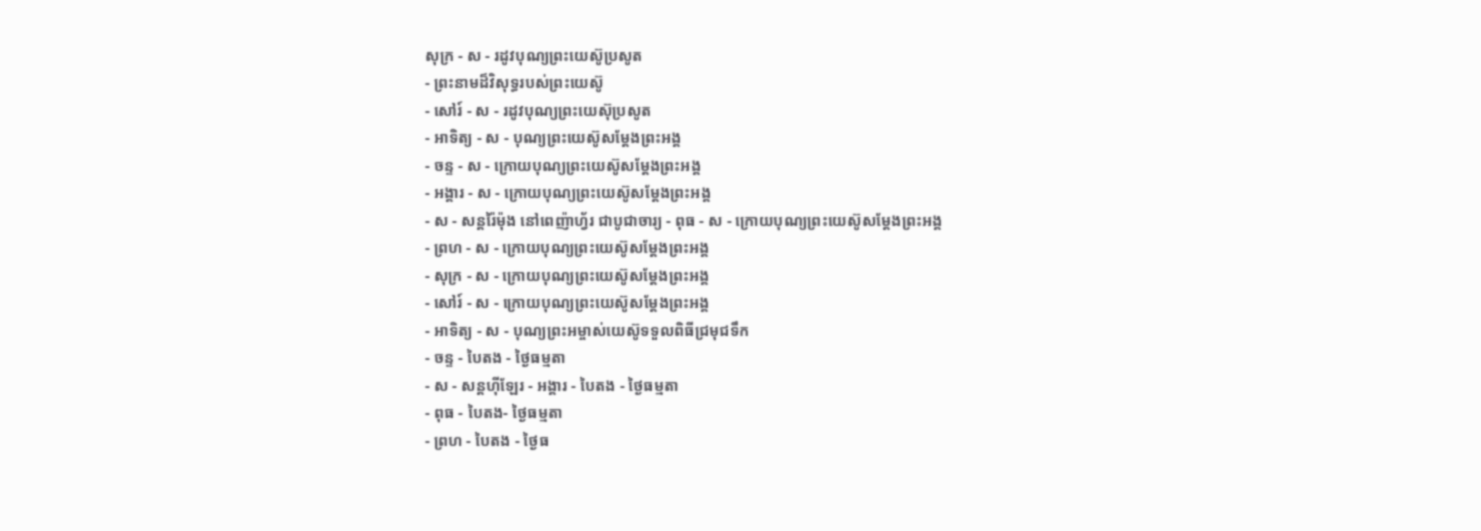សុក្រ - ស - រដូវបុណ្យព្រះយេស៊ូប្រសូត
- ព្រះនាមដ៏វិសុទ្ធរបស់ព្រះយេស៊ូ
- សៅរ៍ - ស - រដូវបុណ្យព្រះយេស៊ុប្រសូត
- អាទិត្យ - ស - បុណ្យព្រះយេស៊ូសម្ដែងព្រះអង្គ
- ចន្ទ - ស - ក្រោយបុណ្យព្រះយេស៊ូសម្ដែងព្រះអង្គ
- អង្គារ - ស - ក្រោយបុណ្យព្រះយេស៊ូសម្ដែងព្រះអង្គ
- ស - សន្ដរ៉ៃម៉ុង នៅពេញ៉ាហ្វ័រ ជាបូជាចារ្យ - ពុធ - ស - ក្រោយបុណ្យព្រះយេស៊ូសម្ដែងព្រះអង្គ
- ព្រហ - ស - ក្រោយបុណ្យព្រះយេស៊ូសម្ដែងព្រះអង្គ
- សុក្រ - ស - ក្រោយបុណ្យព្រះយេស៊ូសម្ដែងព្រះអង្គ
- សៅរ៍ - ស - ក្រោយបុណ្យព្រះយេស៊ូសម្ដែងព្រះអង្គ
- អាទិត្យ - ស - បុណ្យព្រះអម្ចាស់យេស៊ូទទួលពិធីជ្រមុជទឹក
- ចន្ទ - បៃតង - ថ្ងៃធម្មតា
- ស - សន្ដហ៊ីឡែរ - អង្គារ - បៃតង - ថ្ងៃធម្មតា
- ពុធ - បៃតង- ថ្ងៃធម្មតា
- ព្រហ - បៃតង - ថ្ងៃធ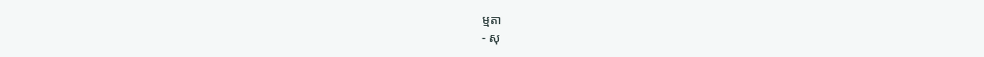ម្មតា
- សុ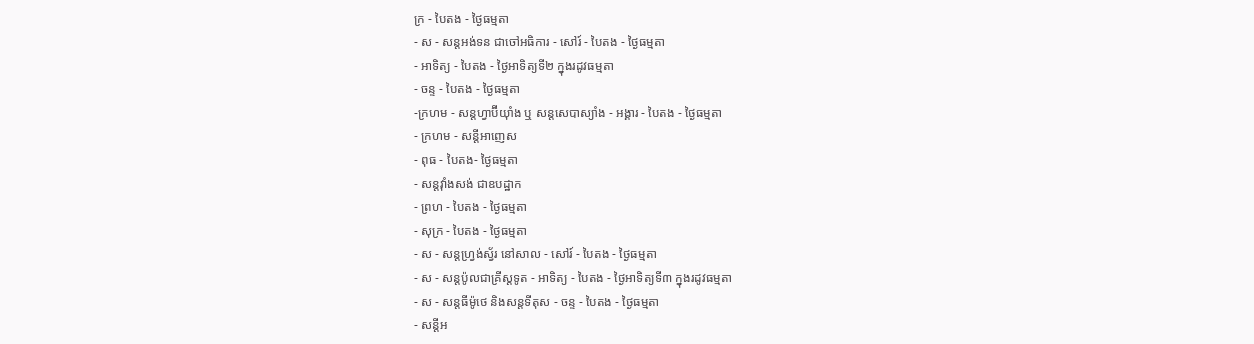ក្រ - បៃតង - ថ្ងៃធម្មតា
- ស - សន្ដអង់ទន ជាចៅអធិការ - សៅរ៍ - បៃតង - ថ្ងៃធម្មតា
- អាទិត្យ - បៃតង - ថ្ងៃអាទិត្យទី២ ក្នុងរដូវធម្មតា
- ចន្ទ - បៃតង - ថ្ងៃធម្មតា
-ក្រហម - សន្ដហ្វាប៊ីយ៉ាំង ឬ សន្ដសេបាស្យាំង - អង្គារ - បៃតង - ថ្ងៃធម្មតា
- ក្រហម - សន្ដីអាញេស
- ពុធ - បៃតង- ថ្ងៃធម្មតា
- សន្ដវ៉ាំងសង់ ជាឧបដ្ឋាក
- ព្រហ - បៃតង - ថ្ងៃធម្មតា
- សុក្រ - បៃតង - ថ្ងៃធម្មតា
- ស - សន្ដហ្វ្រង់ស្វ័រ នៅសាល - សៅរ៍ - បៃតង - ថ្ងៃធម្មតា
- ស - សន្ដប៉ូលជាគ្រីស្ដទូត - អាទិត្យ - បៃតង - ថ្ងៃអាទិត្យទី៣ ក្នុងរដូវធម្មតា
- ស - សន្ដធីម៉ូថេ និងសន្ដទីតុស - ចន្ទ - បៃតង - ថ្ងៃធម្មតា
- សន្ដីអ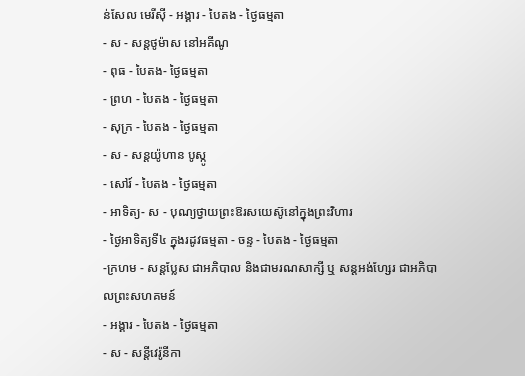ន់សែល មេរីស៊ី - អង្គារ - បៃតង - ថ្ងៃធម្មតា
- ស - សន្ដថូម៉ាស នៅអគីណូ
- ពុធ - បៃតង- ថ្ងៃធម្មតា
- ព្រហ - បៃតង - ថ្ងៃធម្មតា
- សុក្រ - បៃតង - ថ្ងៃធម្មតា
- ស - សន្ដយ៉ូហាន បូស្កូ
- សៅរ៍ - បៃតង - ថ្ងៃធម្មតា
- អាទិត្យ- ស - បុណ្យថ្វាយព្រះឱរសយេស៊ូនៅក្នុងព្រះវិហារ
- ថ្ងៃអាទិត្យទី៤ ក្នុងរដូវធម្មតា - ចន្ទ - បៃតង - ថ្ងៃធម្មតា
-ក្រហម - សន្ដប្លែស ជាអភិបាល និងជាមរណសាក្សី ឬ សន្ដអង់ហ្សែរ ជាអភិបាលព្រះសហគមន៍
- អង្គារ - បៃតង - ថ្ងៃធម្មតា
- ស - សន្ដីវេរ៉ូនីកា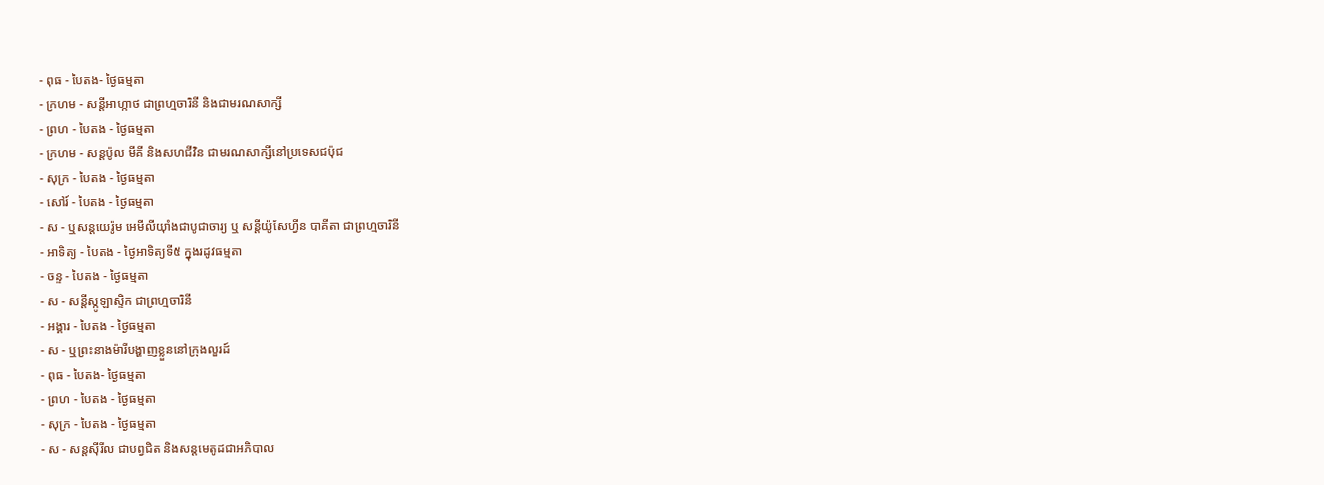- ពុធ - បៃតង- ថ្ងៃធម្មតា
- ក្រហម - សន្ដីអាហ្កាថ ជាព្រហ្មចារិនី និងជាមរណសាក្សី
- ព្រហ - បៃតង - ថ្ងៃធម្មតា
- ក្រហម - សន្ដប៉ូល មីគី និងសហជីវិន ជាមរណសាក្សីនៅប្រទេសជប៉ុជ
- សុក្រ - បៃតង - ថ្ងៃធម្មតា
- សៅរ៍ - បៃតង - ថ្ងៃធម្មតា
- ស - ឬសន្ដយេរ៉ូម អេមីលីយ៉ាំងជាបូជាចារ្យ ឬ សន្ដីយ៉ូសែហ្វីន បាគីតា ជាព្រហ្មចារិនី
- អាទិត្យ - បៃតង - ថ្ងៃអាទិត្យទី៥ ក្នុងរដូវធម្មតា
- ចន្ទ - បៃតង - ថ្ងៃធម្មតា
- ស - សន្ដីស្កូឡាស្ទិក ជាព្រហ្មចារិនី
- អង្គារ - បៃតង - ថ្ងៃធម្មតា
- ស - ឬព្រះនាងម៉ារីបង្ហាញខ្លួននៅក្រុងលួរដ៍
- ពុធ - បៃតង- ថ្ងៃធម្មតា
- ព្រហ - បៃតង - ថ្ងៃធម្មតា
- សុក្រ - បៃតង - ថ្ងៃធម្មតា
- ស - សន្ដស៊ីរីល ជាបព្វជិត និងសន្ដមេតូដជាអភិបាល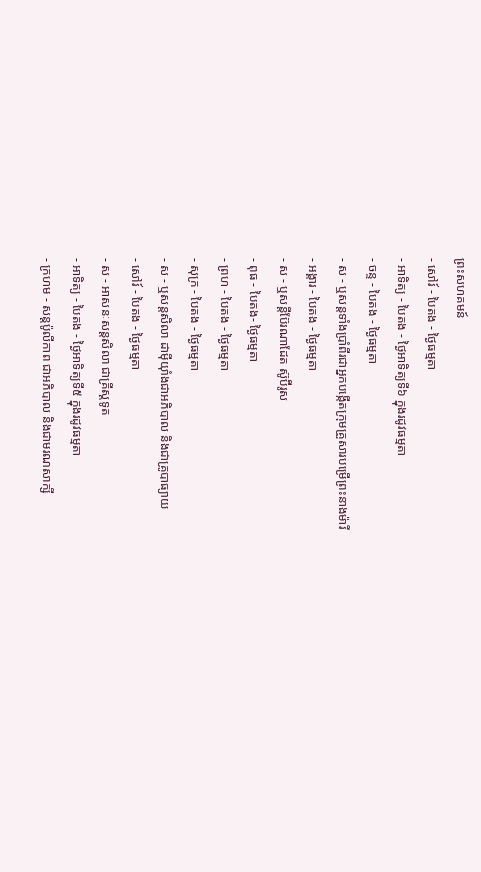ព្រះសហគមន៍
- សៅរ៍ - បៃតង - ថ្ងៃធម្មតា
- អាទិត្យ - បៃតង - ថ្ងៃអាទិត្យទី៦ ក្នុងរដូវធម្មតា
- ចន្ទ - បៃតង - ថ្ងៃធម្មតា
- ស - ឬសន្ដទាំងប្រាំពីរជាអ្នកបង្កើតក្រុមគ្រួសារបម្រើព្រះនាងម៉ារី
- អង្គារ - បៃតង - ថ្ងៃធម្មតា
- ស - ឬសន្ដីប៊ែរណាដែត ស៊ូប៊ីរូស
- ពុធ - បៃតង- ថ្ងៃធម្មតា
- ព្រហ - បៃតង - ថ្ងៃធម្មតា
- សុក្រ - បៃតង - ថ្ងៃធម្មតា
- ស - ឬសន្ដសិលា ដាម៉ីយ៉ាំងជាអភិបាល និងជាគ្រូបាធ្យាយ
- សៅរ៍ - បៃតង - ថ្ងៃធម្មតា
- ស - អាសនៈសន្ដសិលា ជាគ្រីស្ដទូត
- អាទិត្យ - បៃតង - ថ្ងៃអាទិត្យទី៥ ក្នុងរដូវធម្មតា
- ក្រហម - សន្ដប៉ូលីកាព ជាអភិបាល និងជាមរណសាក្សី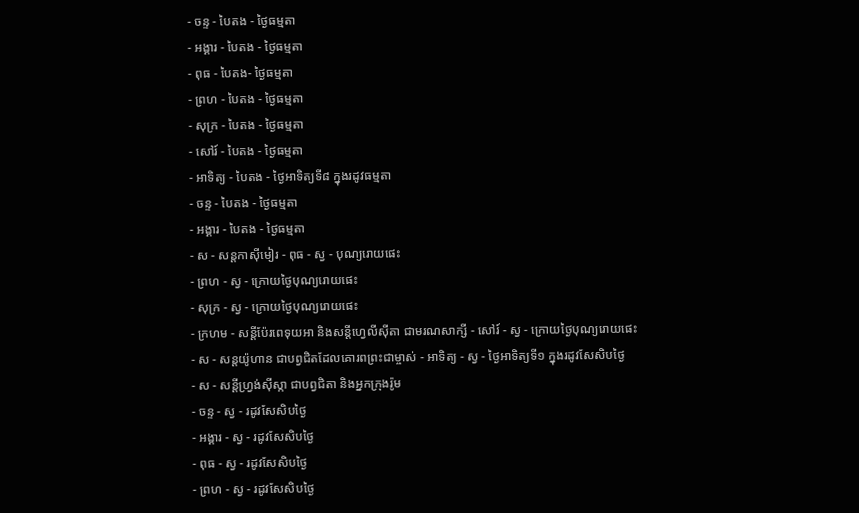- ចន្ទ - បៃតង - ថ្ងៃធម្មតា
- អង្គារ - បៃតង - ថ្ងៃធម្មតា
- ពុធ - បៃតង- ថ្ងៃធម្មតា
- ព្រហ - បៃតង - ថ្ងៃធម្មតា
- សុក្រ - បៃតង - ថ្ងៃធម្មតា
- សៅរ៍ - បៃតង - ថ្ងៃធម្មតា
- អាទិត្យ - បៃតង - ថ្ងៃអាទិត្យទី៨ ក្នុងរដូវធម្មតា
- ចន្ទ - បៃតង - ថ្ងៃធម្មតា
- អង្គារ - បៃតង - ថ្ងៃធម្មតា
- ស - សន្ដកាស៊ីមៀរ - ពុធ - ស្វ - បុណ្យរោយផេះ
- ព្រហ - ស្វ - ក្រោយថ្ងៃបុណ្យរោយផេះ
- សុក្រ - ស្វ - ក្រោយថ្ងៃបុណ្យរោយផេះ
- ក្រហម - សន្ដីប៉ែរពេទុយអា និងសន្ដីហ្វេលីស៊ីតា ជាមរណសាក្សី - សៅរ៍ - ស្វ - ក្រោយថ្ងៃបុណ្យរោយផេះ
- ស - សន្ដយ៉ូហាន ជាបព្វជិតដែលគោរពព្រះជាម្ចាស់ - អាទិត្យ - ស្វ - ថ្ងៃអាទិត្យទី១ ក្នុងរដូវសែសិបថ្ងៃ
- ស - សន្ដីហ្វ្រង់ស៊ីស្កា ជាបព្វជិតា និងអ្នកក្រុងរ៉ូម
- ចន្ទ - ស្វ - រដូវសែសិបថ្ងៃ
- អង្គារ - ស្វ - រដូវសែសិបថ្ងៃ
- ពុធ - ស្វ - រដូវសែសិបថ្ងៃ
- ព្រហ - ស្វ - រដូវសែសិបថ្ងៃ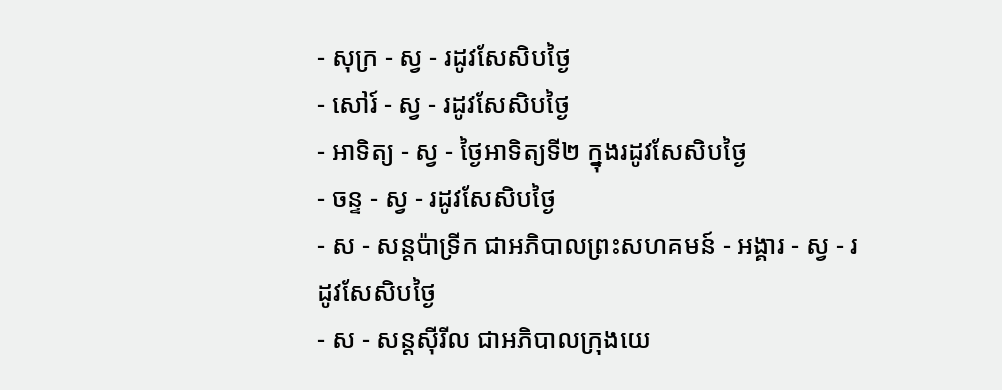- សុក្រ - ស្វ - រដូវសែសិបថ្ងៃ
- សៅរ៍ - ស្វ - រដូវសែសិបថ្ងៃ
- អាទិត្យ - ស្វ - ថ្ងៃអាទិត្យទី២ ក្នុងរដូវសែសិបថ្ងៃ
- ចន្ទ - ស្វ - រដូវសែសិបថ្ងៃ
- ស - សន្ដប៉ាទ្រីក ជាអភិបាលព្រះសហគមន៍ - អង្គារ - ស្វ - រដូវសែសិបថ្ងៃ
- ស - សន្ដស៊ីរីល ជាអភិបាលក្រុងយេ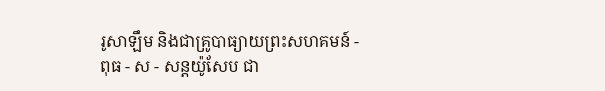រូសាឡឹម និងជាគ្រូបាធ្យាយព្រះសហគមន៍ - ពុធ - ស - សន្ដយ៉ូសែប ជា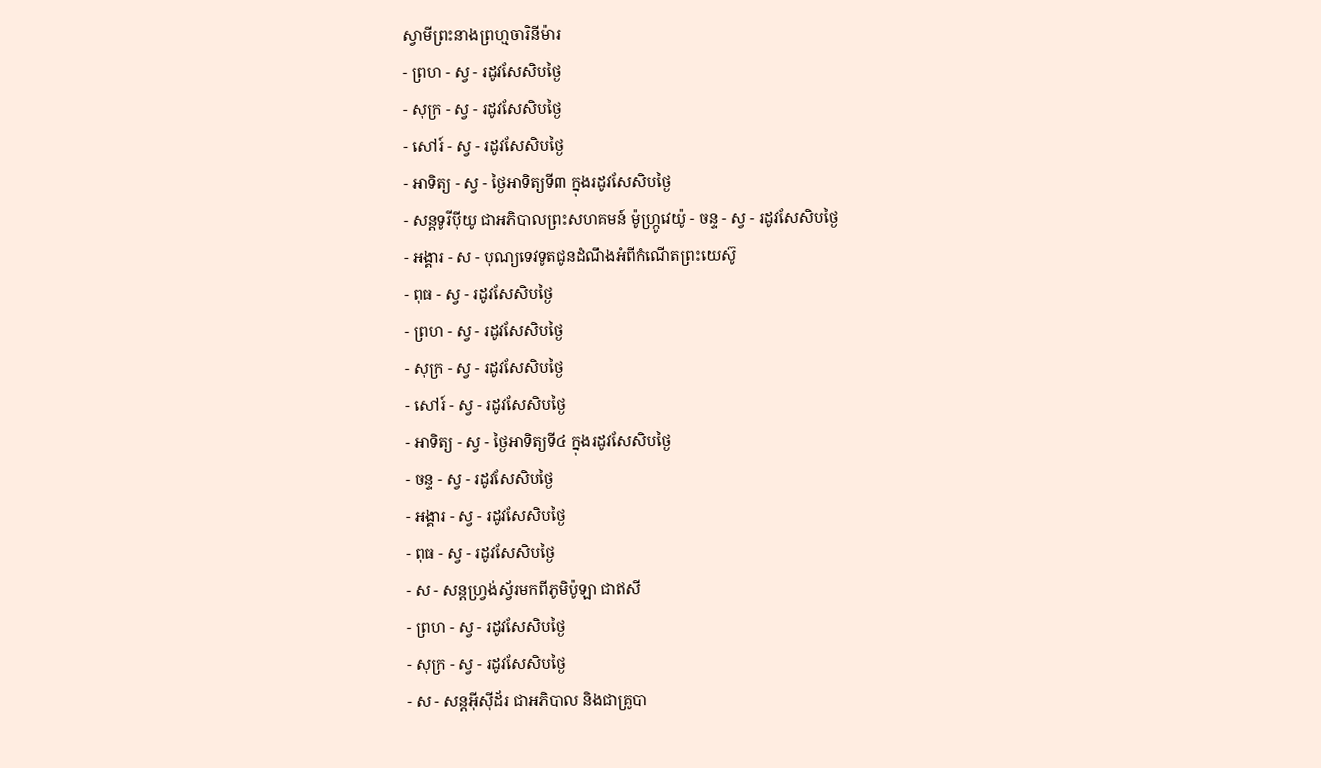ស្វាមីព្រះនាងព្រហ្មចារិនីម៉ារ
- ព្រហ - ស្វ - រដូវសែសិបថ្ងៃ
- សុក្រ - ស្វ - រដូវសែសិបថ្ងៃ
- សៅរ៍ - ស្វ - រដូវសែសិបថ្ងៃ
- អាទិត្យ - ស្វ - ថ្ងៃអាទិត្យទី៣ ក្នុងរដូវសែសិបថ្ងៃ
- សន្ដទូរីប៉ីយូ ជាអភិបាលព្រះសហគមន៍ ម៉ូហ្ក្រូវេយ៉ូ - ចន្ទ - ស្វ - រដូវសែសិបថ្ងៃ
- អង្គារ - ស - បុណ្យទេវទូតជូនដំណឹងអំពីកំណើតព្រះយេស៊ូ
- ពុធ - ស្វ - រដូវសែសិបថ្ងៃ
- ព្រហ - ស្វ - រដូវសែសិបថ្ងៃ
- សុក្រ - ស្វ - រដូវសែសិបថ្ងៃ
- សៅរ៍ - ស្វ - រដូវសែសិបថ្ងៃ
- អាទិត្យ - ស្វ - ថ្ងៃអាទិត្យទី៤ ក្នុងរដូវសែសិបថ្ងៃ
- ចន្ទ - ស្វ - រដូវសែសិបថ្ងៃ
- អង្គារ - ស្វ - រដូវសែសិបថ្ងៃ
- ពុធ - ស្វ - រដូវសែសិបថ្ងៃ
- ស - សន្ដហ្វ្រង់ស្វ័រមកពីភូមិប៉ូឡា ជាឥសី
- ព្រហ - ស្វ - រដូវសែសិបថ្ងៃ
- សុក្រ - ស្វ - រដូវសែសិបថ្ងៃ
- ស - សន្ដអ៊ីស៊ីដ័រ ជាអភិបាល និងជាគ្រូបា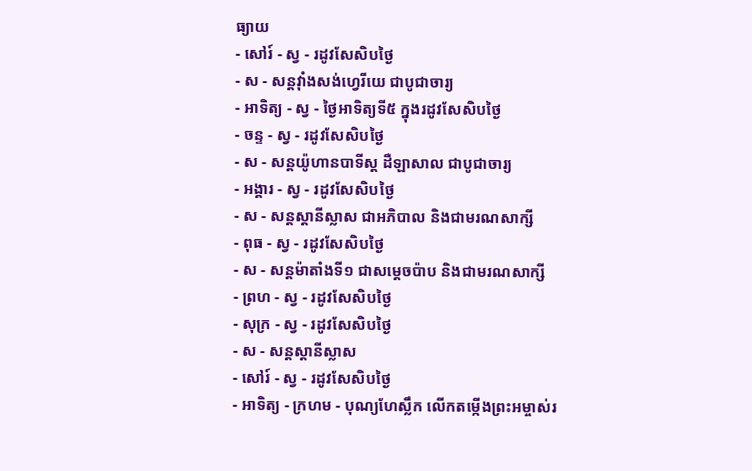ធ្យាយ
- សៅរ៍ - ស្វ - រដូវសែសិបថ្ងៃ
- ស - សន្ដវ៉ាំងសង់ហ្វេរីយេ ជាបូជាចារ្យ
- អាទិត្យ - ស្វ - ថ្ងៃអាទិត្យទី៥ ក្នុងរដូវសែសិបថ្ងៃ
- ចន្ទ - ស្វ - រដូវសែសិបថ្ងៃ
- ស - សន្ដយ៉ូហានបាទីស្ដ ដឺឡាសាល ជាបូជាចារ្យ
- អង្គារ - ស្វ - រដូវសែសិបថ្ងៃ
- ស - សន្ដស្ដានីស្លាស ជាអភិបាល និងជាមរណសាក្សី
- ពុធ - ស្វ - រដូវសែសិបថ្ងៃ
- ស - សន្ដម៉ាតាំងទី១ ជាសម្ដេចប៉ាប និងជាមរណសាក្សី
- ព្រហ - ស្វ - រដូវសែសិបថ្ងៃ
- សុក្រ - ស្វ - រដូវសែសិបថ្ងៃ
- ស - សន្ដស្ដានីស្លាស
- សៅរ៍ - ស្វ - រដូវសែសិបថ្ងៃ
- អាទិត្យ - ក្រហម - បុណ្យហែស្លឹក លើកតម្កើងព្រះអម្ចាស់រ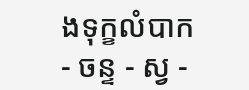ងទុក្ខលំបាក
- ចន្ទ - ស្វ -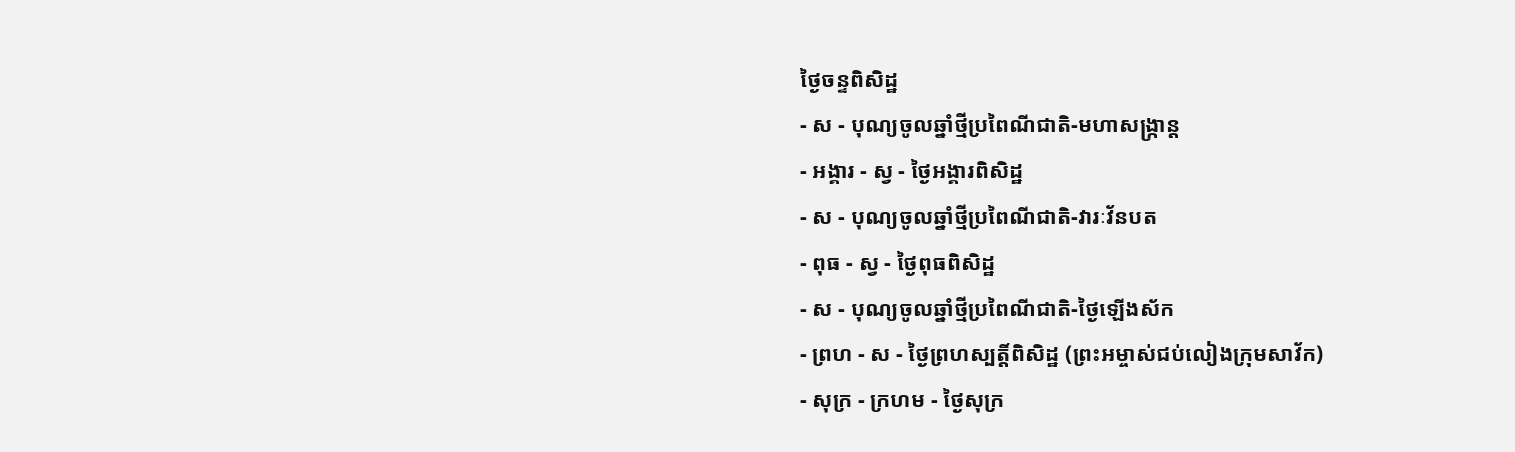ថ្ងៃចន្ទពិសិដ្ឋ
- ស - បុណ្យចូលឆ្នាំថ្មីប្រពៃណីជាតិ-មហាសង្រ្កាន្ដ
- អង្គារ - ស្វ - ថ្ងៃអង្គារពិសិដ្ឋ
- ស - បុណ្យចូលឆ្នាំថ្មីប្រពៃណីជាតិ-វារៈវ័នបត
- ពុធ - ស្វ - ថ្ងៃពុធពិសិដ្ឋ
- ស - បុណ្យចូលឆ្នាំថ្មីប្រពៃណីជាតិ-ថ្ងៃឡើងស័ក
- ព្រហ - ស - ថ្ងៃព្រហស្បត្ដិ៍ពិសិដ្ឋ (ព្រះអម្ចាស់ជប់លៀងក្រុមសាវ័ក)
- សុក្រ - ក្រហម - ថ្ងៃសុក្រ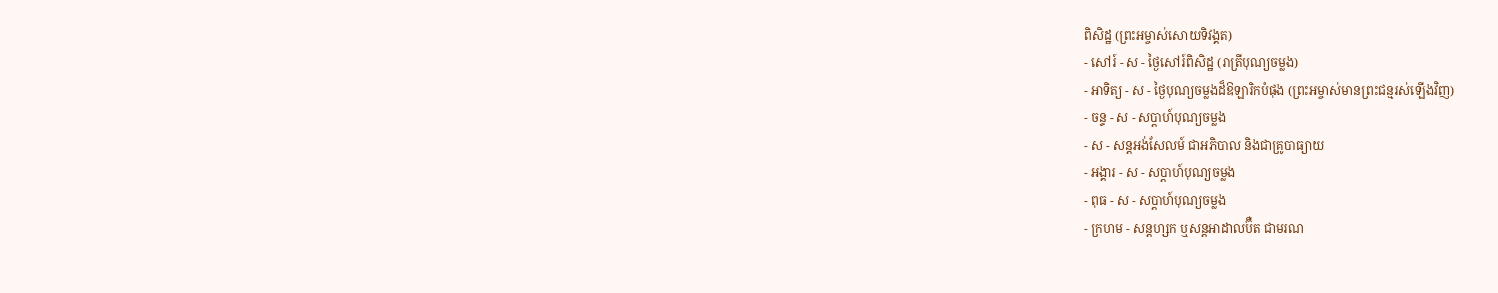ពិសិដ្ឋ (ព្រះអម្ចាស់សោយទិវង្គត)
- សៅរ៍ - ស - ថ្ងៃសៅរ៍ពិសិដ្ឋ (រាត្រីបុណ្យចម្លង)
- អាទិត្យ - ស - ថ្ងៃបុណ្យចម្លងដ៏ឱឡារិកបំផុង (ព្រះអម្ចាស់មានព្រះជន្មរស់ឡើងវិញ)
- ចន្ទ - ស - សប្ដាហ៍បុណ្យចម្លង
- ស - សន្ដអង់សែលម៍ ជាអភិបាល និងជាគ្រូបាធ្យាយ
- អង្គារ - ស - សប្ដាហ៍បុណ្យចម្លង
- ពុធ - ស - សប្ដាហ៍បុណ្យចម្លង
- ក្រហម - សន្ដហ្សក ឬសន្ដអាដាលប៊ឺត ជាមរណ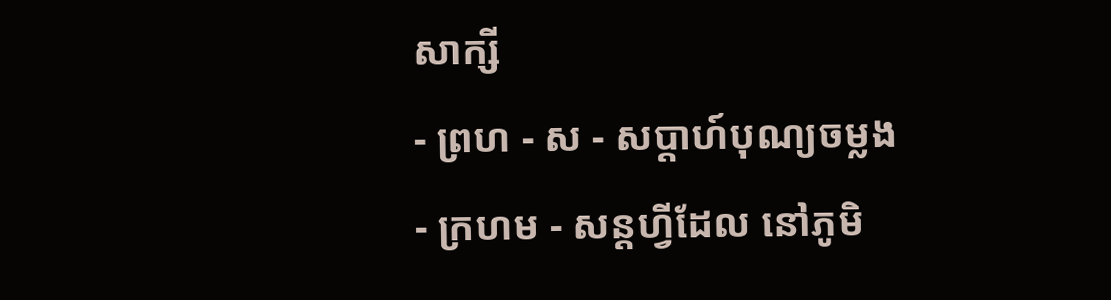សាក្សី
- ព្រហ - ស - សប្ដាហ៍បុណ្យចម្លង
- ក្រហម - សន្ដហ្វីដែល នៅភូមិ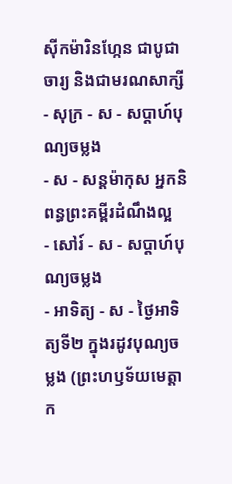ស៊ីកម៉ារិនហ្កែន ជាបូជាចារ្យ និងជាមរណសាក្សី
- សុក្រ - ស - សប្ដាហ៍បុណ្យចម្លង
- ស - សន្ដម៉ាកុស អ្នកនិពន្ធព្រះគម្ពីរដំណឹងល្អ
- សៅរ៍ - ស - សប្ដាហ៍បុណ្យចម្លង
- អាទិត្យ - ស - ថ្ងៃអាទិត្យទី២ ក្នុងរដូវបុណ្យចម្លង (ព្រះហឫទ័យមេត្ដាក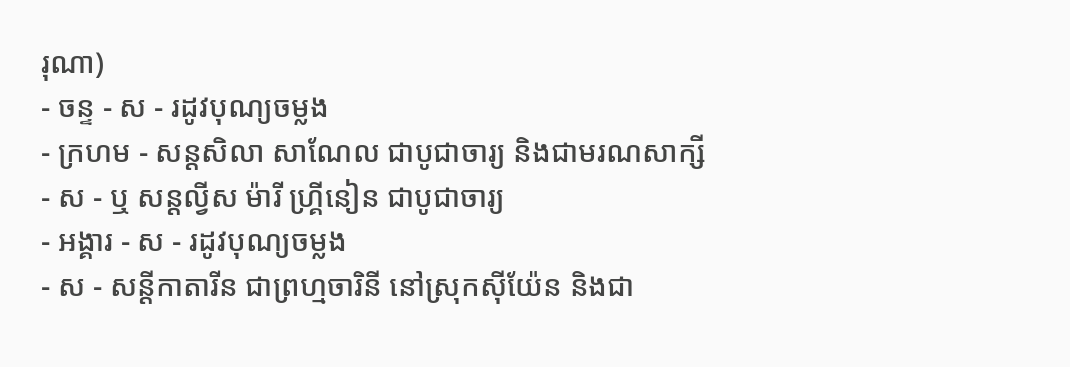រុណា)
- ចន្ទ - ស - រដូវបុណ្យចម្លង
- ក្រហម - សន្ដសិលា សាណែល ជាបូជាចារ្យ និងជាមរណសាក្សី
- ស - ឬ សន្ដល្វីស ម៉ារី ហ្គ្រីនៀន ជាបូជាចារ្យ
- អង្គារ - ស - រដូវបុណ្យចម្លង
- ស - សន្ដីកាតារីន ជាព្រហ្មចារិនី នៅស្រុកស៊ីយ៉ែន និងជា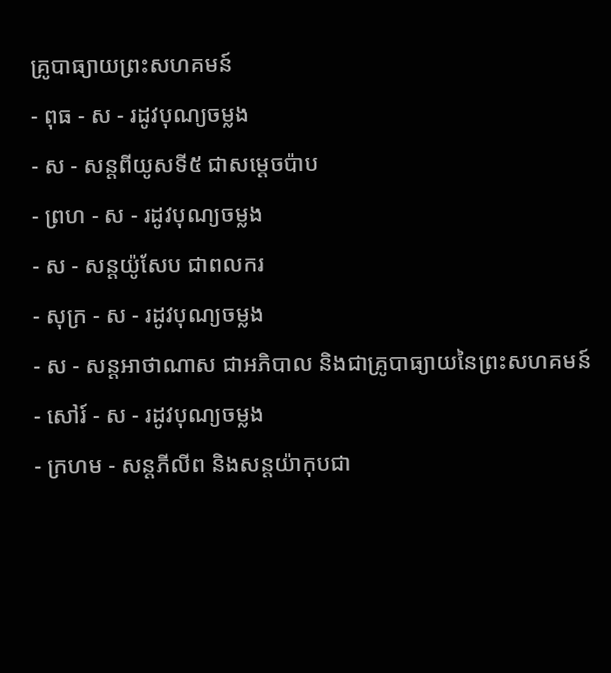គ្រូបាធ្យាយព្រះសហគមន៍
- ពុធ - ស - រដូវបុណ្យចម្លង
- ស - សន្ដពីយូសទី៥ ជាសម្ដេចប៉ាប
- ព្រហ - ស - រដូវបុណ្យចម្លង
- ស - សន្ដយ៉ូសែប ជាពលករ
- សុក្រ - ស - រដូវបុណ្យចម្លង
- ស - សន្ដអាថាណាស ជាអភិបាល និងជាគ្រូបាធ្យាយនៃព្រះសហគមន៍
- សៅរ៍ - ស - រដូវបុណ្យចម្លង
- ក្រហម - សន្ដភីលីព និងសន្ដយ៉ាកុបជា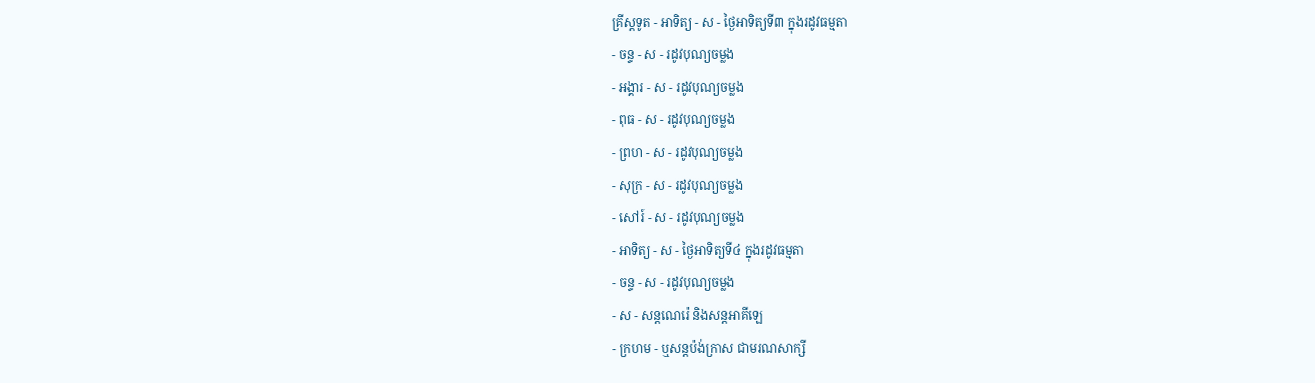គ្រីស្ដទូត - អាទិត្យ - ស - ថ្ងៃអាទិត្យទី៣ ក្នុងរដូវធម្មតា
- ចន្ទ - ស - រដូវបុណ្យចម្លង
- អង្គារ - ស - រដូវបុណ្យចម្លង
- ពុធ - ស - រដូវបុណ្យចម្លង
- ព្រហ - ស - រដូវបុណ្យចម្លង
- សុក្រ - ស - រដូវបុណ្យចម្លង
- សៅរ៍ - ស - រដូវបុណ្យចម្លង
- អាទិត្យ - ស - ថ្ងៃអាទិត្យទី៤ ក្នុងរដូវធម្មតា
- ចន្ទ - ស - រដូវបុណ្យចម្លង
- ស - សន្ដណេរ៉េ និងសន្ដអាគីឡេ
- ក្រហម - ឬសន្ដប៉ង់ក្រាស ជាមរណសាក្សី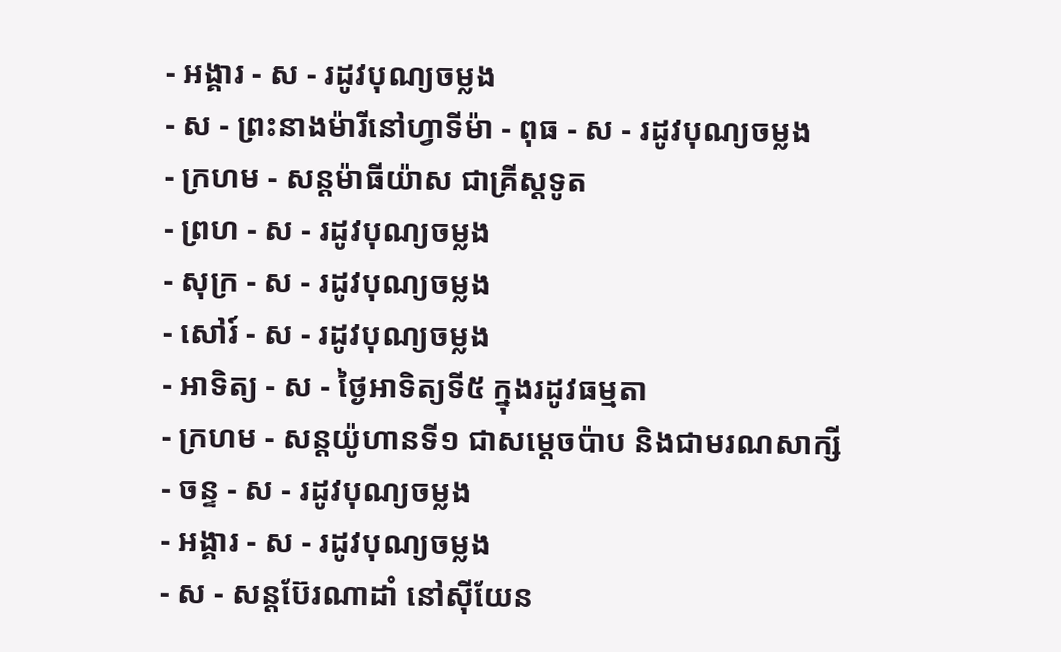- អង្គារ - ស - រដូវបុណ្យចម្លង
- ស - ព្រះនាងម៉ារីនៅហ្វាទីម៉ា - ពុធ - ស - រដូវបុណ្យចម្លង
- ក្រហម - សន្ដម៉ាធីយ៉ាស ជាគ្រីស្ដទូត
- ព្រហ - ស - រដូវបុណ្យចម្លង
- សុក្រ - ស - រដូវបុណ្យចម្លង
- សៅរ៍ - ស - រដូវបុណ្យចម្លង
- អាទិត្យ - ស - ថ្ងៃអាទិត្យទី៥ ក្នុងរដូវធម្មតា
- ក្រហម - សន្ដយ៉ូហានទី១ ជាសម្ដេចប៉ាប និងជាមរណសាក្សី
- ចន្ទ - ស - រដូវបុណ្យចម្លង
- អង្គារ - ស - រដូវបុណ្យចម្លង
- ស - សន្ដប៊ែរណាដាំ នៅស៊ីយែន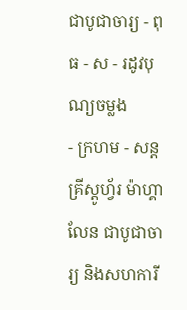ជាបូជាចារ្យ - ពុធ - ស - រដូវបុណ្យចម្លង
- ក្រហម - សន្ដគ្រីស្ដូហ្វ័រ ម៉ាហ្គាលែន ជាបូជាចារ្យ និងសហការី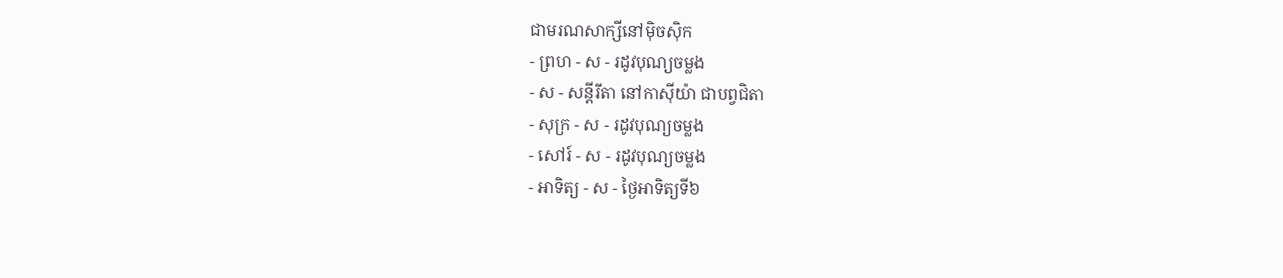ជាមរណសាក្សីនៅម៉ិចស៊ិក
- ព្រហ - ស - រដូវបុណ្យចម្លង
- ស - សន្ដីរីតា នៅកាស៊ីយ៉ា ជាបព្វជិតា
- សុក្រ - ស - រដូវបុណ្យចម្លង
- សៅរ៍ - ស - រដូវបុណ្យចម្លង
- អាទិត្យ - ស - ថ្ងៃអាទិត្យទី៦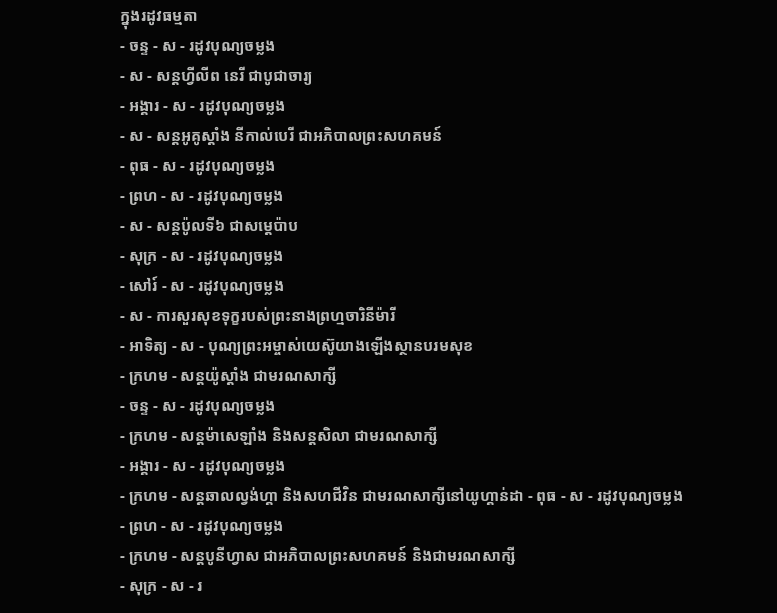ក្នុងរដូវធម្មតា
- ចន្ទ - ស - រដូវបុណ្យចម្លង
- ស - សន្ដហ្វីលីព នេរី ជាបូជាចារ្យ
- អង្គារ - ស - រដូវបុណ្យចម្លង
- ស - សន្ដអូគូស្ដាំង នីកាល់បេរី ជាអភិបាលព្រះសហគមន៍
- ពុធ - ស - រដូវបុណ្យចម្លង
- ព្រហ - ស - រដូវបុណ្យចម្លង
- ស - សន្ដប៉ូលទី៦ ជាសម្ដេប៉ាប
- សុក្រ - ស - រដូវបុណ្យចម្លង
- សៅរ៍ - ស - រដូវបុណ្យចម្លង
- ស - ការសួរសុខទុក្ខរបស់ព្រះនាងព្រហ្មចារិនីម៉ារី
- អាទិត្យ - ស - បុណ្យព្រះអម្ចាស់យេស៊ូយាងឡើងស្ថានបរមសុខ
- ក្រហម - សន្ដយ៉ូស្ដាំង ជាមរណសាក្សី
- ចន្ទ - ស - រដូវបុណ្យចម្លង
- ក្រហម - សន្ដម៉ាសេឡាំង និងសន្ដសិលា ជាមរណសាក្សី
- អង្គារ - ស - រដូវបុណ្យចម្លង
- ក្រហម - សន្ដឆាលល្វង់ហ្គា និងសហជីវិន ជាមរណសាក្សីនៅយូហ្គាន់ដា - ពុធ - ស - រដូវបុណ្យចម្លង
- ព្រហ - ស - រដូវបុណ្យចម្លង
- ក្រហម - សន្ដបូនីហ្វាស ជាអភិបាលព្រះសហគមន៍ និងជាមរណសាក្សី
- សុក្រ - ស - រ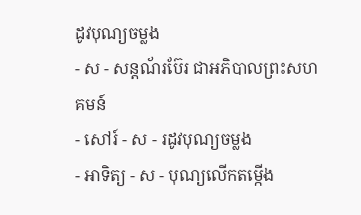ដូវបុណ្យចម្លង
- ស - សន្ដណ័រប៊ែរ ជាអភិបាលព្រះសហគមន៍
- សៅរ៍ - ស - រដូវបុណ្យចម្លង
- អាទិត្យ - ស - បុណ្យលើកតម្កើង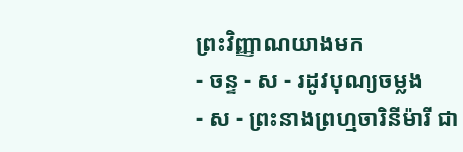ព្រះវិញ្ញាណយាងមក
- ចន្ទ - ស - រដូវបុណ្យចម្លង
- ស - ព្រះនាងព្រហ្មចារិនីម៉ារី ជា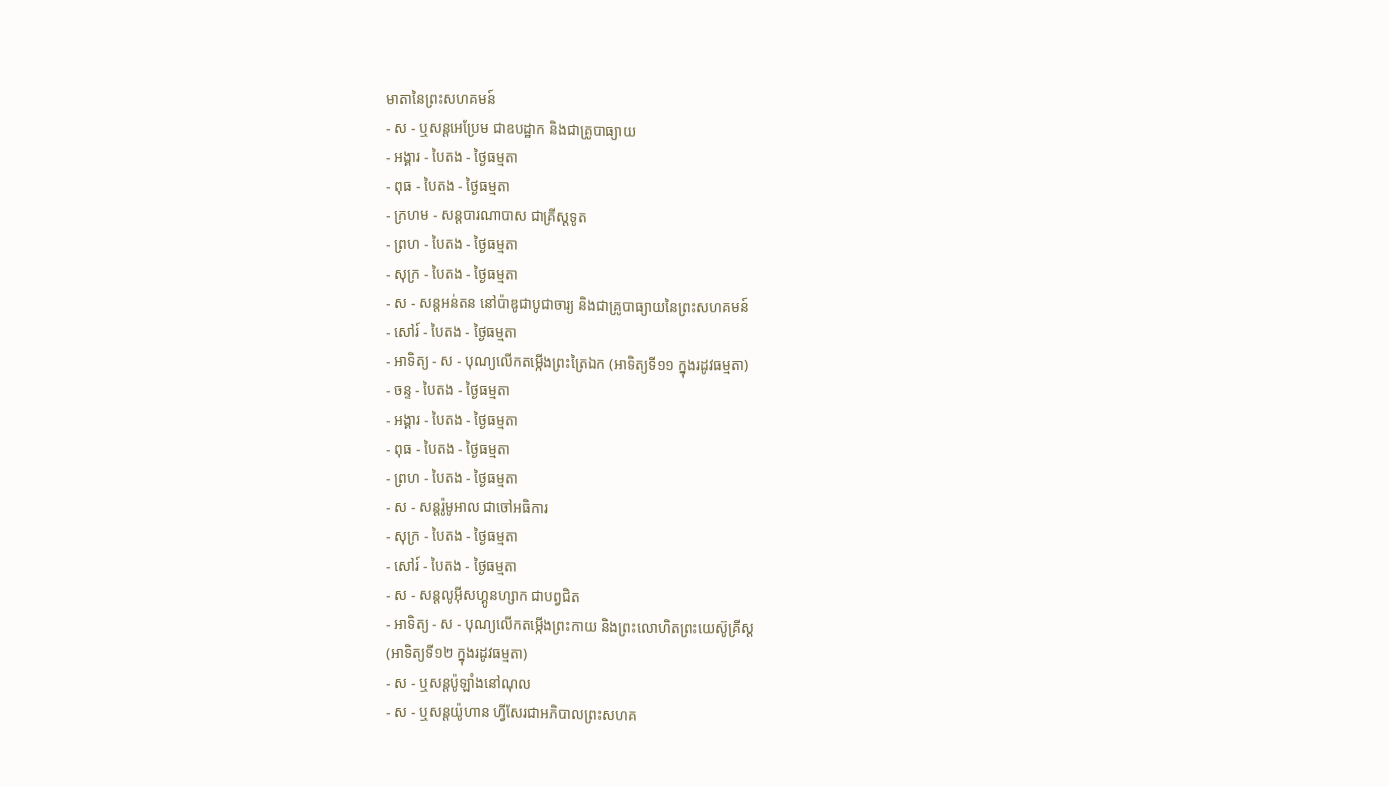មាតានៃព្រះសហគមន៍
- ស - ឬសន្ដអេប្រែម ជាឧបដ្ឋាក និងជាគ្រូបាធ្យាយ
- អង្គារ - បៃតង - ថ្ងៃធម្មតា
- ពុធ - បៃតង - ថ្ងៃធម្មតា
- ក្រហម - សន្ដបារណាបាស ជាគ្រីស្ដទូត
- ព្រហ - បៃតង - ថ្ងៃធម្មតា
- សុក្រ - បៃតង - ថ្ងៃធម្មតា
- ស - សន្ដអន់តន នៅប៉ាឌូជាបូជាចារ្យ និងជាគ្រូបាធ្យាយនៃព្រះសហគមន៍
- សៅរ៍ - បៃតង - ថ្ងៃធម្មតា
- អាទិត្យ - ស - បុណ្យលើកតម្កើងព្រះត្រៃឯក (អាទិត្យទី១១ ក្នុងរដូវធម្មតា)
- ចន្ទ - បៃតង - ថ្ងៃធម្មតា
- អង្គារ - បៃតង - ថ្ងៃធម្មតា
- ពុធ - បៃតង - ថ្ងៃធម្មតា
- ព្រហ - បៃតង - ថ្ងៃធម្មតា
- ស - សន្ដរ៉ូមូអាល ជាចៅអធិការ
- សុក្រ - បៃតង - ថ្ងៃធម្មតា
- សៅរ៍ - បៃតង - ថ្ងៃធម្មតា
- ស - សន្ដលូអ៊ីសហ្គូនហ្សាក ជាបព្វជិត
- អាទិត្យ - ស - បុណ្យលើកតម្កើងព្រះកាយ និងព្រះលោហិតព្រះយេស៊ូគ្រីស្ដ
(អាទិត្យទី១២ ក្នុងរដូវធម្មតា)
- ស - ឬសន្ដប៉ូឡាំងនៅណុល
- ស - ឬសន្ដយ៉ូហាន ហ្វីសែរជាអភិបាលព្រះសហគ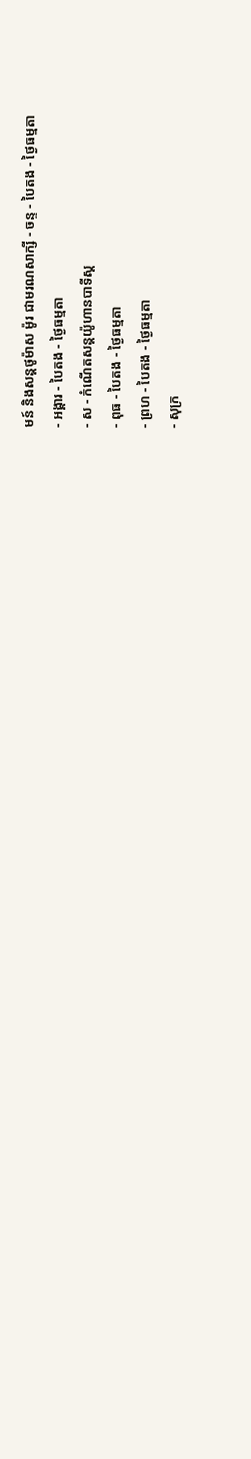មន៍ និងសន្ដថូម៉ាស ម៉ូរ ជាមរណសាក្សី - ចន្ទ - បៃតង - ថ្ងៃធម្មតា
- អង្គារ - បៃតង - ថ្ងៃធម្មតា
- ស - កំណើតសន្ដយ៉ូហានបាទីស្ដ
- ពុធ - បៃតង - ថ្ងៃធម្មតា
- ព្រហ - បៃតង - ថ្ងៃធម្មតា
- សុក្រ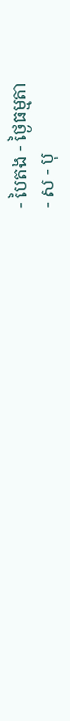- បៃតង - ថ្ងៃធម្មតា
- ស - បុ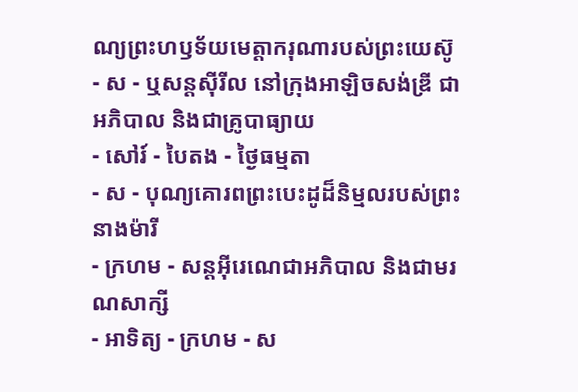ណ្យព្រះហឫទ័យមេត្ដាករុណារបស់ព្រះយេស៊ូ
- ស - ឬសន្ដស៊ីរីល នៅក្រុងអាឡិចសង់ឌ្រី ជាអភិបាល និងជាគ្រូបាធ្យាយ
- សៅរ៍ - បៃតង - ថ្ងៃធម្មតា
- ស - បុណ្យគោរពព្រះបេះដូដ៏និម្មលរបស់ព្រះនាងម៉ារី
- ក្រហម - សន្ដអ៊ីរេណេជាអភិបាល និងជាមរណសាក្សី
- អាទិត្យ - ក្រហម - ស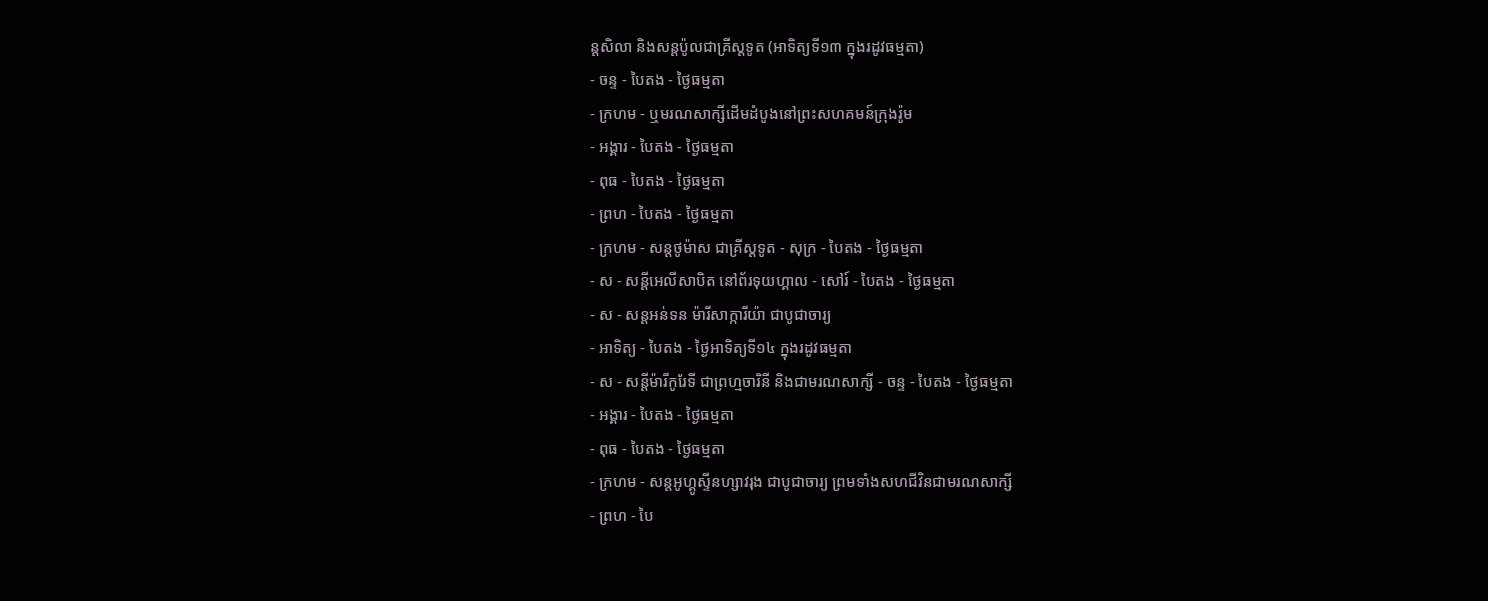ន្ដសិលា និងសន្ដប៉ូលជាគ្រីស្ដទូត (អាទិត្យទី១៣ ក្នុងរដូវធម្មតា)
- ចន្ទ - បៃតង - ថ្ងៃធម្មតា
- ក្រហម - ឬមរណសាក្សីដើមដំបូងនៅព្រះសហគមន៍ក្រុងរ៉ូម
- អង្គារ - បៃតង - ថ្ងៃធម្មតា
- ពុធ - បៃតង - ថ្ងៃធម្មតា
- ព្រហ - បៃតង - ថ្ងៃធម្មតា
- ក្រហម - សន្ដថូម៉ាស ជាគ្រីស្ដទូត - សុក្រ - បៃតង - ថ្ងៃធម្មតា
- ស - សន្ដីអេលីសាបិត នៅព័រទុយហ្គាល - សៅរ៍ - បៃតង - ថ្ងៃធម្មតា
- ស - សន្ដអន់ទន ម៉ារីសាក្ការីយ៉ា ជាបូជាចារ្យ
- អាទិត្យ - បៃតង - ថ្ងៃអាទិត្យទី១៤ ក្នុងរដូវធម្មតា
- ស - សន្ដីម៉ារីកូរែទី ជាព្រហ្មចារិនី និងជាមរណសាក្សី - ចន្ទ - បៃតង - ថ្ងៃធម្មតា
- អង្គារ - បៃតង - ថ្ងៃធម្មតា
- ពុធ - បៃតង - ថ្ងៃធម្មតា
- ក្រហម - សន្ដអូហ្គូស្ទីនហ្សាវរុង ជាបូជាចារ្យ ព្រមទាំងសហជីវិនជាមរណសាក្សី
- ព្រហ - បៃ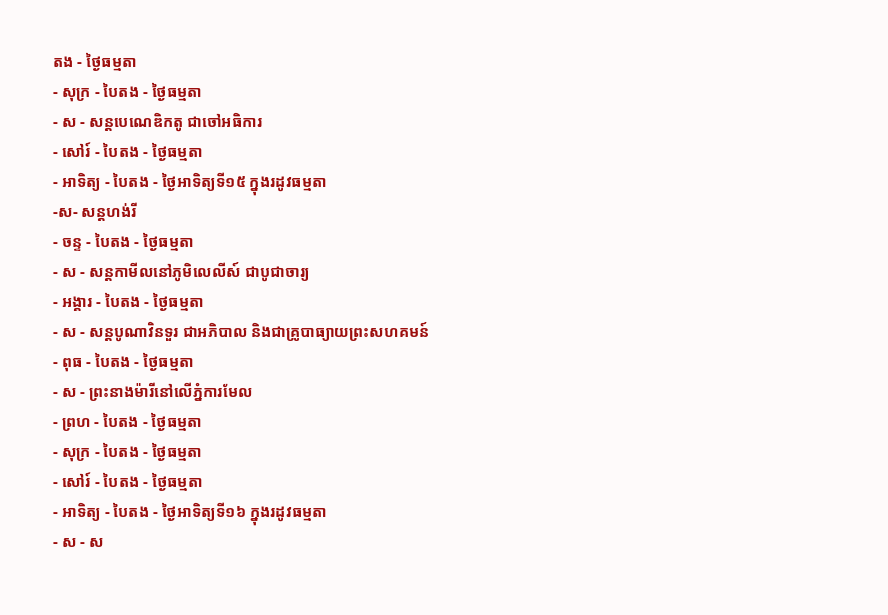តង - ថ្ងៃធម្មតា
- សុក្រ - បៃតង - ថ្ងៃធម្មតា
- ស - សន្ដបេណេឌិកតូ ជាចៅអធិការ
- សៅរ៍ - បៃតង - ថ្ងៃធម្មតា
- អាទិត្យ - បៃតង - ថ្ងៃអាទិត្យទី១៥ ក្នុងរដូវធម្មតា
-ស- សន្ដហង់រី
- ចន្ទ - បៃតង - ថ្ងៃធម្មតា
- ស - សន្ដកាមីលនៅភូមិលេលីស៍ ជាបូជាចារ្យ
- អង្គារ - បៃតង - ថ្ងៃធម្មតា
- ស - សន្ដបូណាវិនទួរ ជាអភិបាល និងជាគ្រូបាធ្យាយព្រះសហគមន៍
- ពុធ - បៃតង - ថ្ងៃធម្មតា
- ស - ព្រះនាងម៉ារីនៅលើភ្នំការមែល
- ព្រហ - បៃតង - ថ្ងៃធម្មតា
- សុក្រ - បៃតង - ថ្ងៃធម្មតា
- សៅរ៍ - បៃតង - ថ្ងៃធម្មតា
- អាទិត្យ - បៃតង - ថ្ងៃអាទិត្យទី១៦ ក្នុងរដូវធម្មតា
- ស - ស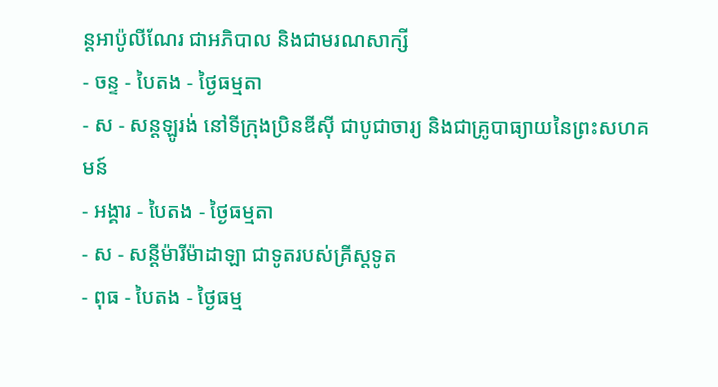ន្ដអាប៉ូលីណែរ ជាអភិបាល និងជាមរណសាក្សី
- ចន្ទ - បៃតង - ថ្ងៃធម្មតា
- ស - សន្ដឡូរង់ នៅទីក្រុងប្រិនឌីស៊ី ជាបូជាចារ្យ និងជាគ្រូបាធ្យាយនៃព្រះសហគមន៍
- អង្គារ - បៃតង - ថ្ងៃធម្មតា
- ស - សន្ដីម៉ារីម៉ាដាឡា ជាទូតរបស់គ្រីស្ដទូត
- ពុធ - បៃតង - ថ្ងៃធម្ម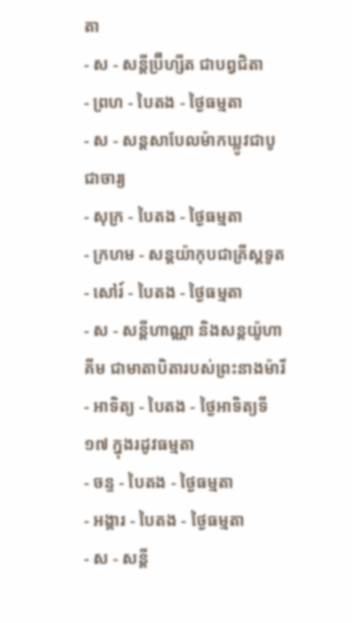តា
- ស - សន្ដីប្រ៊ីហ្សីត ជាបព្វជិតា
- ព្រហ - បៃតង - ថ្ងៃធម្មតា
- ស - សន្ដសាបែលម៉ាកឃ្លូវជាបូជាចារ្យ
- សុក្រ - បៃតង - ថ្ងៃធម្មតា
- ក្រហម - សន្ដយ៉ាកុបជាគ្រីស្ដទូត
- សៅរ៍ - បៃតង - ថ្ងៃធម្មតា
- ស - សន្ដីហាណ្ណា និងសន្ដយ៉ូហាគីម ជាមាតាបិតារបស់ព្រះនាងម៉ារី
- អាទិត្យ - បៃតង - ថ្ងៃអាទិត្យទី១៧ ក្នុងរដូវធម្មតា
- ចន្ទ - បៃតង - ថ្ងៃធម្មតា
- អង្គារ - បៃតង - ថ្ងៃធម្មតា
- ស - សន្ដី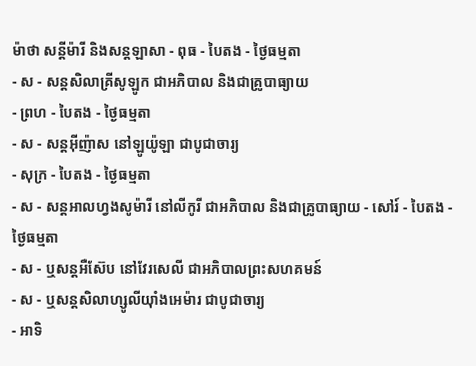ម៉ាថា សន្ដីម៉ារី និងសន្ដឡាសា - ពុធ - បៃតង - ថ្ងៃធម្មតា
- ស - សន្ដសិលាគ្រីសូឡូក ជាអភិបាល និងជាគ្រូបាធ្យាយ
- ព្រហ - បៃតង - ថ្ងៃធម្មតា
- ស - សន្ដអ៊ីញ៉ាស នៅឡូយ៉ូឡា ជាបូជាចារ្យ
- សុក្រ - បៃតង - ថ្ងៃធម្មតា
- ស - សន្ដអាលហ្វងសូម៉ារី នៅលីកូរី ជាអភិបាល និងជាគ្រូបាធ្យាយ - សៅរ៍ - បៃតង - ថ្ងៃធម្មតា
- ស - ឬសន្ដអឺស៊ែប នៅវែរសេលី ជាអភិបាលព្រះសហគមន៍
- ស - ឬសន្ដសិលាហ្សូលីយ៉ាំងអេម៉ារ ជាបូជាចារ្យ
- អាទិ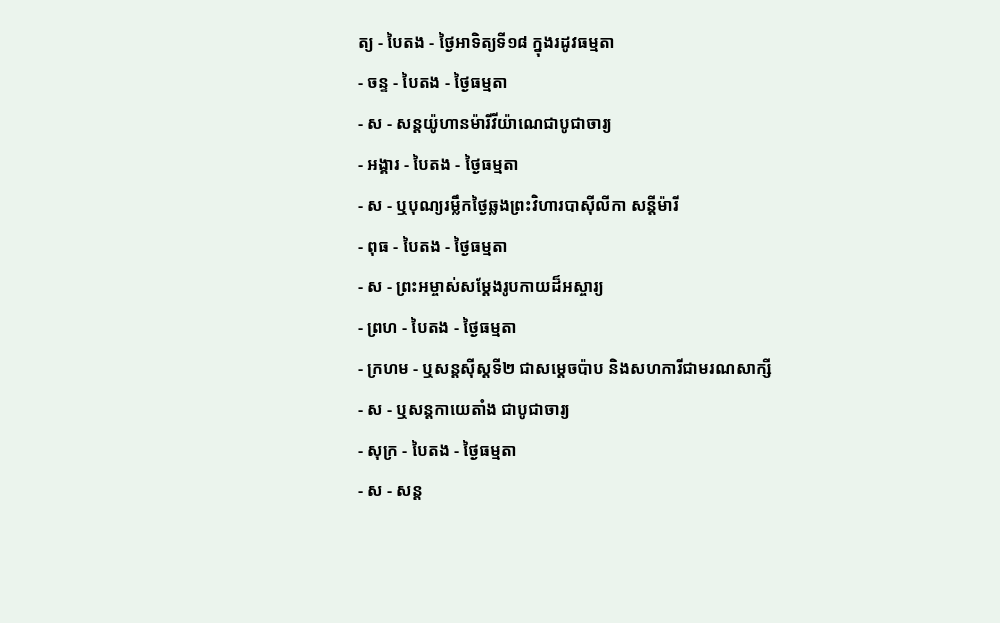ត្យ - បៃតង - ថ្ងៃអាទិត្យទី១៨ ក្នុងរដូវធម្មតា
- ចន្ទ - បៃតង - ថ្ងៃធម្មតា
- ស - សន្ដយ៉ូហានម៉ារីវីយ៉ាណេជាបូជាចារ្យ
- អង្គារ - បៃតង - ថ្ងៃធម្មតា
- ស - ឬបុណ្យរម្លឹកថ្ងៃឆ្លងព្រះវិហារបាស៊ីលីកា សន្ដីម៉ារី
- ពុធ - បៃតង - ថ្ងៃធម្មតា
- ស - ព្រះអម្ចាស់សម្ដែងរូបកាយដ៏អស្ចារ្យ
- ព្រហ - បៃតង - ថ្ងៃធម្មតា
- ក្រហម - ឬសន្ដស៊ីស្ដទី២ ជាសម្ដេចប៉ាប និងសហការីជាមរណសាក្សី
- ស - ឬសន្ដកាយេតាំង ជាបូជាចារ្យ
- សុក្រ - បៃតង - ថ្ងៃធម្មតា
- ស - សន្ដ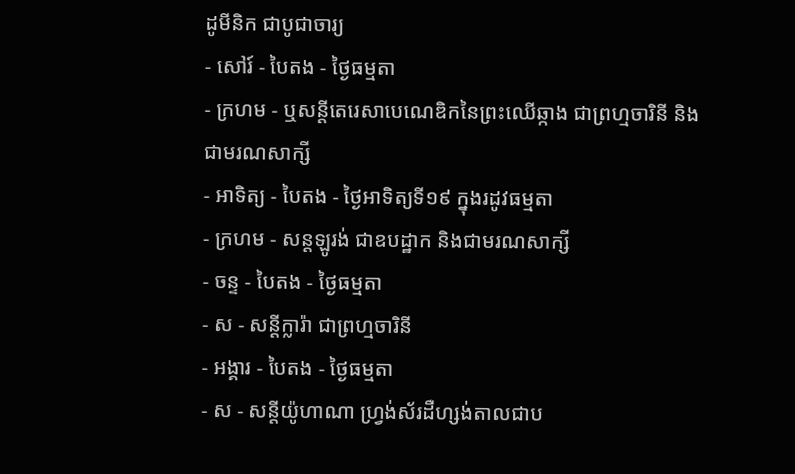ដូមីនិក ជាបូជាចារ្យ
- សៅរ៍ - បៃតង - ថ្ងៃធម្មតា
- ក្រហម - ឬសន្ដីតេរេសាបេណេឌិកនៃព្រះឈើឆ្កាង ជាព្រហ្មចារិនី និងជាមរណសាក្សី
- អាទិត្យ - បៃតង - ថ្ងៃអាទិត្យទី១៩ ក្នុងរដូវធម្មតា
- ក្រហម - សន្ដឡូរង់ ជាឧបដ្ឋាក និងជាមរណសាក្សី
- ចន្ទ - បៃតង - ថ្ងៃធម្មតា
- ស - សន្ដីក្លារ៉ា ជាព្រហ្មចារិនី
- អង្គារ - បៃតង - ថ្ងៃធម្មតា
- ស - សន្ដីយ៉ូហាណា ហ្វ្រង់ស័រដឺហ្សង់តាលជាប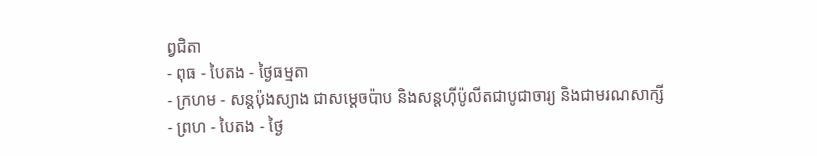ព្វជិតា
- ពុធ - បៃតង - ថ្ងៃធម្មតា
- ក្រហម - សន្ដប៉ុងស្យាង ជាសម្ដេចប៉ាប និងសន្ដហ៊ីប៉ូលីតជាបូជាចារ្យ និងជាមរណសាក្សី
- ព្រហ - បៃតង - ថ្ងៃ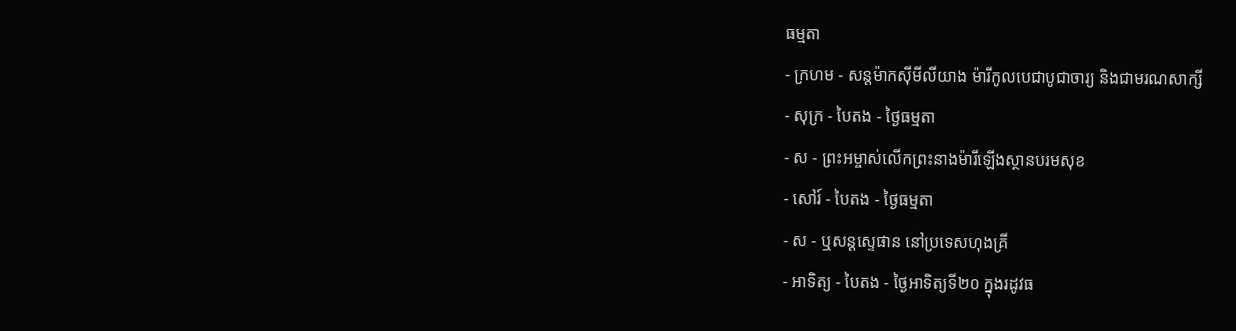ធម្មតា
- ក្រហម - សន្ដម៉ាកស៊ីមីលីយាង ម៉ារីកូលបេជាបូជាចារ្យ និងជាមរណសាក្សី
- សុក្រ - បៃតង - ថ្ងៃធម្មតា
- ស - ព្រះអម្ចាស់លើកព្រះនាងម៉ារីឡើងស្ថានបរមសុខ
- សៅរ៍ - បៃតង - ថ្ងៃធម្មតា
- ស - ឬសន្ដស្ទេផាន នៅប្រទេសហុងគ្រី
- អាទិត្យ - បៃតង - ថ្ងៃអាទិត្យទី២០ ក្នុងរដូវធ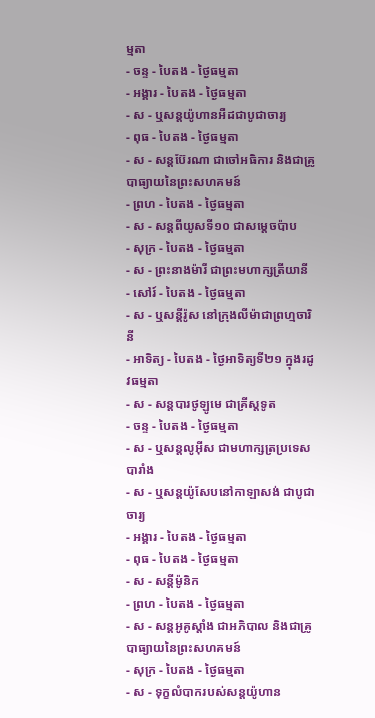ម្មតា
- ចន្ទ - បៃតង - ថ្ងៃធម្មតា
- អង្គារ - បៃតង - ថ្ងៃធម្មតា
- ស - ឬសន្ដយ៉ូហានអឺដជាបូជាចារ្យ
- ពុធ - បៃតង - ថ្ងៃធម្មតា
- ស - សន្ដប៊ែរណា ជាចៅអធិការ និងជាគ្រូបាធ្យាយនៃព្រះសហគមន៍
- ព្រហ - បៃតង - ថ្ងៃធម្មតា
- ស - សន្ដពីយូសទី១០ ជាសម្ដេចប៉ាប
- សុក្រ - បៃតង - ថ្ងៃធម្មតា
- ស - ព្រះនាងម៉ារី ជាព្រះមហាក្សត្រីយានី
- សៅរ៍ - បៃតង - ថ្ងៃធម្មតា
- ស - ឬសន្ដីរ៉ូស នៅក្រុងលីម៉ាជាព្រហ្មចារិនី
- អាទិត្យ - បៃតង - ថ្ងៃអាទិត្យទី២១ ក្នុងរដូវធម្មតា
- ស - សន្ដបារថូឡូមេ ជាគ្រីស្ដទូត
- ចន្ទ - បៃតង - ថ្ងៃធម្មតា
- ស - ឬសន្ដលូអ៊ីស ជាមហាក្សត្រប្រទេសបារាំង
- ស - ឬសន្ដយ៉ូសែបនៅកាឡាសង់ ជាបូជាចារ្យ
- អង្គារ - បៃតង - ថ្ងៃធម្មតា
- ពុធ - បៃតង - ថ្ងៃធម្មតា
- ស - សន្ដីម៉ូនិក
- ព្រហ - បៃតង - ថ្ងៃធម្មតា
- ស - សន្ដអូគូស្ដាំង ជាអភិបាល និងជាគ្រូបាធ្យាយនៃព្រះសហគមន៍
- សុក្រ - បៃតង - ថ្ងៃធម្មតា
- ស - ទុក្ខលំបាករបស់សន្ដយ៉ូហាន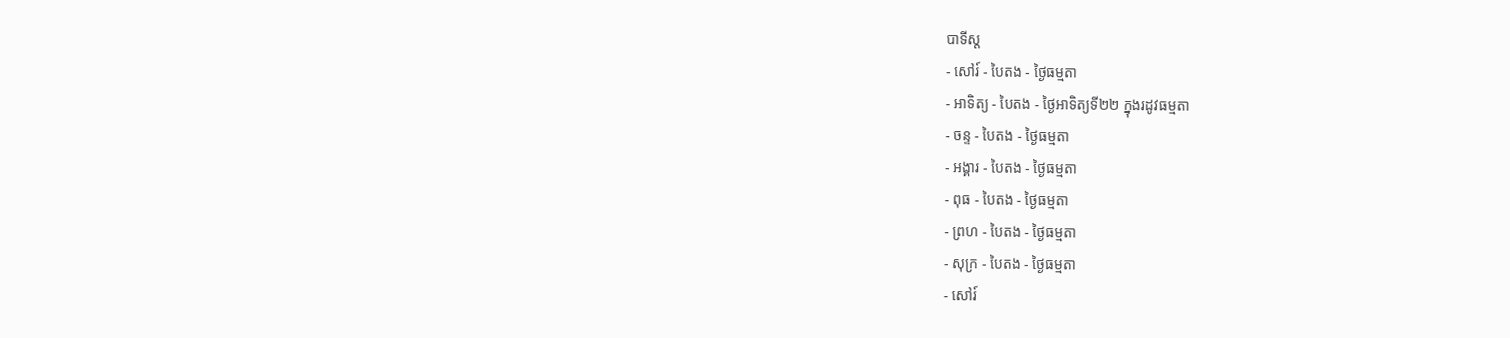បាទីស្ដ
- សៅរ៍ - បៃតង - ថ្ងៃធម្មតា
- អាទិត្យ - បៃតង - ថ្ងៃអាទិត្យទី២២ ក្នុងរដូវធម្មតា
- ចន្ទ - បៃតង - ថ្ងៃធម្មតា
- អង្គារ - បៃតង - ថ្ងៃធម្មតា
- ពុធ - បៃតង - ថ្ងៃធម្មតា
- ព្រហ - បៃតង - ថ្ងៃធម្មតា
- សុក្រ - បៃតង - ថ្ងៃធម្មតា
- សៅរ៍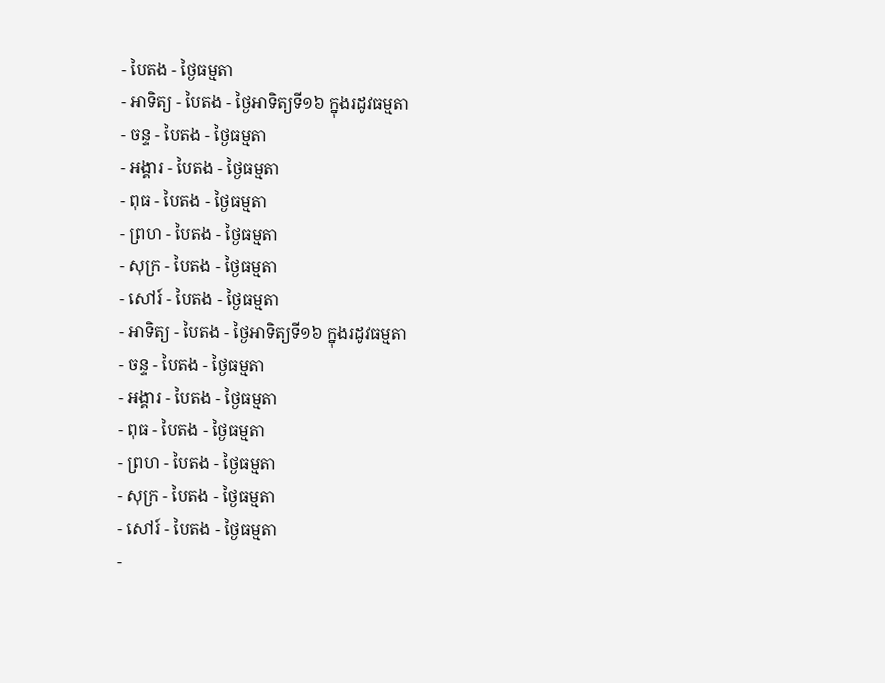- បៃតង - ថ្ងៃធម្មតា
- អាទិត្យ - បៃតង - ថ្ងៃអាទិត្យទី១៦ ក្នុងរដូវធម្មតា
- ចន្ទ - បៃតង - ថ្ងៃធម្មតា
- អង្គារ - បៃតង - ថ្ងៃធម្មតា
- ពុធ - បៃតង - ថ្ងៃធម្មតា
- ព្រហ - បៃតង - ថ្ងៃធម្មតា
- សុក្រ - បៃតង - ថ្ងៃធម្មតា
- សៅរ៍ - បៃតង - ថ្ងៃធម្មតា
- អាទិត្យ - បៃតង - ថ្ងៃអាទិត្យទី១៦ ក្នុងរដូវធម្មតា
- ចន្ទ - បៃតង - ថ្ងៃធម្មតា
- អង្គារ - បៃតង - ថ្ងៃធម្មតា
- ពុធ - បៃតង - ថ្ងៃធម្មតា
- ព្រហ - បៃតង - ថ្ងៃធម្មតា
- សុក្រ - បៃតង - ថ្ងៃធម្មតា
- សៅរ៍ - បៃតង - ថ្ងៃធម្មតា
-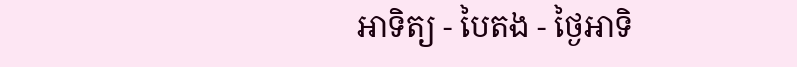អាទិត្យ - បៃតង - ថ្ងៃអាទិ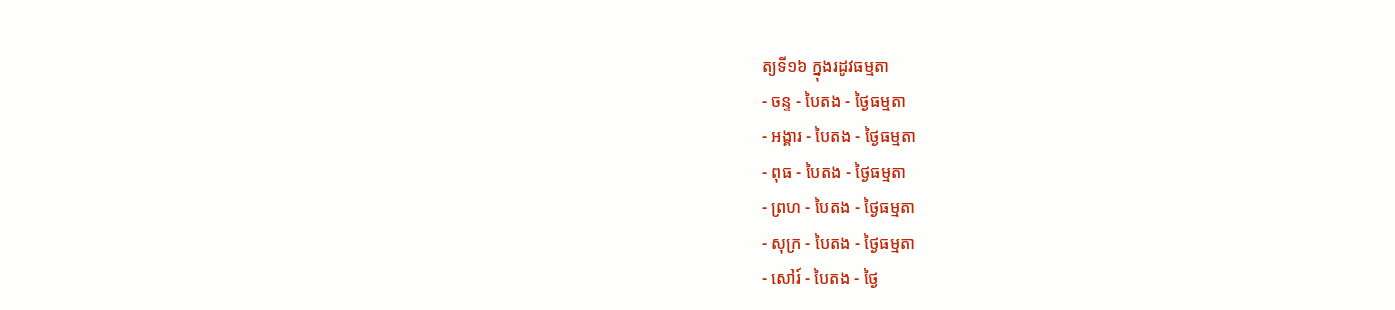ត្យទី១៦ ក្នុងរដូវធម្មតា
- ចន្ទ - បៃតង - ថ្ងៃធម្មតា
- អង្គារ - បៃតង - ថ្ងៃធម្មតា
- ពុធ - បៃតង - ថ្ងៃធម្មតា
- ព្រហ - បៃតង - ថ្ងៃធម្មតា
- សុក្រ - បៃតង - ថ្ងៃធម្មតា
- សៅរ៍ - បៃតង - ថ្ងៃ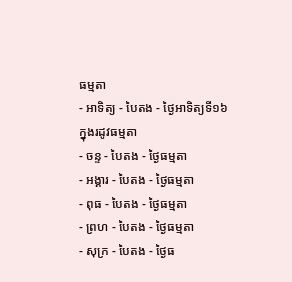ធម្មតា
- អាទិត្យ - បៃតង - ថ្ងៃអាទិត្យទី១៦ ក្នុងរដូវធម្មតា
- ចន្ទ - បៃតង - ថ្ងៃធម្មតា
- អង្គារ - បៃតង - ថ្ងៃធម្មតា
- ពុធ - បៃតង - ថ្ងៃធម្មតា
- ព្រហ - បៃតង - ថ្ងៃធម្មតា
- សុក្រ - បៃតង - ថ្ងៃធ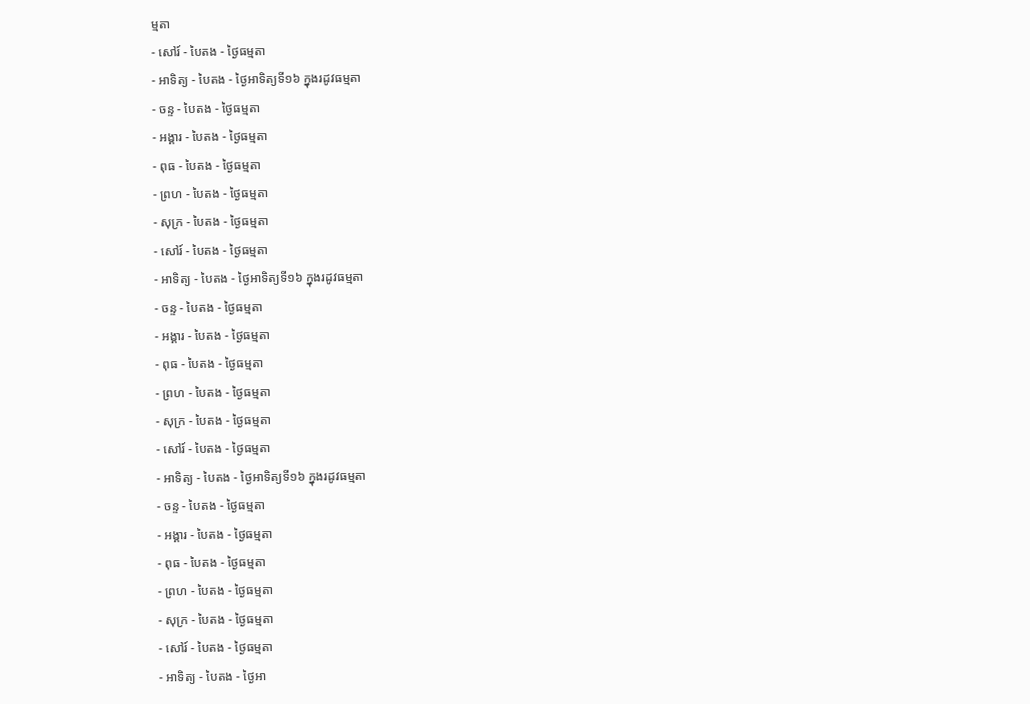ម្មតា
- សៅរ៍ - បៃតង - ថ្ងៃធម្មតា
- អាទិត្យ - បៃតង - ថ្ងៃអាទិត្យទី១៦ ក្នុងរដូវធម្មតា
- ចន្ទ - បៃតង - ថ្ងៃធម្មតា
- អង្គារ - បៃតង - ថ្ងៃធម្មតា
- ពុធ - បៃតង - ថ្ងៃធម្មតា
- ព្រហ - បៃតង - ថ្ងៃធម្មតា
- សុក្រ - បៃតង - ថ្ងៃធម្មតា
- សៅរ៍ - បៃតង - ថ្ងៃធម្មតា
- អាទិត្យ - បៃតង - ថ្ងៃអាទិត្យទី១៦ ក្នុងរដូវធម្មតា
- ចន្ទ - បៃតង - ថ្ងៃធម្មតា
- អង្គារ - បៃតង - ថ្ងៃធម្មតា
- ពុធ - បៃតង - ថ្ងៃធម្មតា
- ព្រហ - បៃតង - ថ្ងៃធម្មតា
- សុក្រ - បៃតង - ថ្ងៃធម្មតា
- សៅរ៍ - បៃតង - ថ្ងៃធម្មតា
- អាទិត្យ - បៃតង - ថ្ងៃអាទិត្យទី១៦ ក្នុងរដូវធម្មតា
- ចន្ទ - បៃតង - ថ្ងៃធម្មតា
- អង្គារ - បៃតង - ថ្ងៃធម្មតា
- ពុធ - បៃតង - ថ្ងៃធម្មតា
- ព្រហ - បៃតង - ថ្ងៃធម្មតា
- សុក្រ - បៃតង - ថ្ងៃធម្មតា
- សៅរ៍ - បៃតង - ថ្ងៃធម្មតា
- អាទិត្យ - បៃតង - ថ្ងៃអា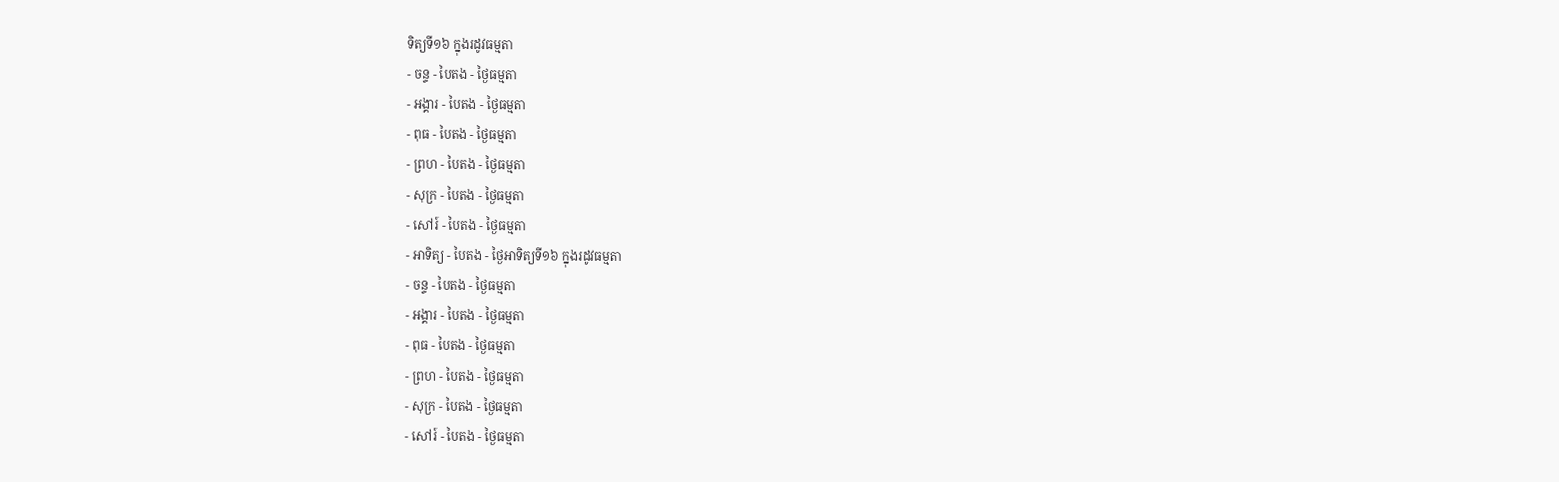ទិត្យទី១៦ ក្នុងរដូវធម្មតា
- ចន្ទ - បៃតង - ថ្ងៃធម្មតា
- អង្គារ - បៃតង - ថ្ងៃធម្មតា
- ពុធ - បៃតង - ថ្ងៃធម្មតា
- ព្រហ - បៃតង - ថ្ងៃធម្មតា
- សុក្រ - បៃតង - ថ្ងៃធម្មតា
- សៅរ៍ - បៃតង - ថ្ងៃធម្មតា
- អាទិត្យ - បៃតង - ថ្ងៃអាទិត្យទី១៦ ក្នុងរដូវធម្មតា
- ចន្ទ - បៃតង - ថ្ងៃធម្មតា
- អង្គារ - បៃតង - ថ្ងៃធម្មតា
- ពុធ - បៃតង - ថ្ងៃធម្មតា
- ព្រហ - បៃតង - ថ្ងៃធម្មតា
- សុក្រ - បៃតង - ថ្ងៃធម្មតា
- សៅរ៍ - បៃតង - ថ្ងៃធម្មតា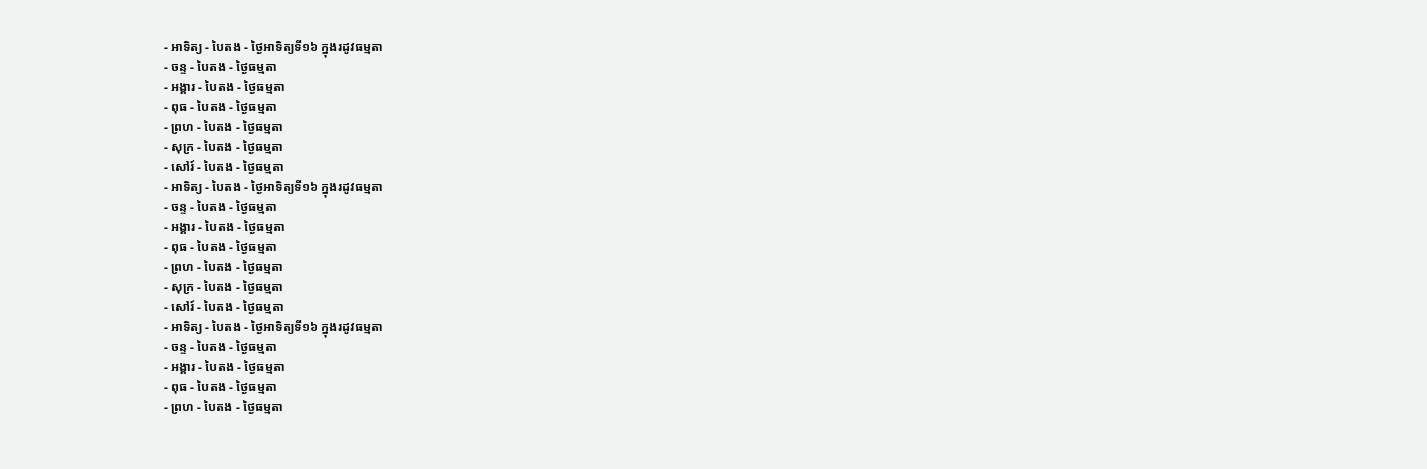- អាទិត្យ - បៃតង - ថ្ងៃអាទិត្យទី១៦ ក្នុងរដូវធម្មតា
- ចន្ទ - បៃតង - ថ្ងៃធម្មតា
- អង្គារ - បៃតង - ថ្ងៃធម្មតា
- ពុធ - បៃតង - ថ្ងៃធម្មតា
- ព្រហ - បៃតង - ថ្ងៃធម្មតា
- សុក្រ - បៃតង - ថ្ងៃធម្មតា
- សៅរ៍ - បៃតង - ថ្ងៃធម្មតា
- អាទិត្យ - បៃតង - ថ្ងៃអាទិត្យទី១៦ ក្នុងរដូវធម្មតា
- ចន្ទ - បៃតង - ថ្ងៃធម្មតា
- អង្គារ - បៃតង - ថ្ងៃធម្មតា
- ពុធ - បៃតង - ថ្ងៃធម្មតា
- ព្រហ - បៃតង - ថ្ងៃធម្មតា
- សុក្រ - បៃតង - ថ្ងៃធម្មតា
- សៅរ៍ - បៃតង - ថ្ងៃធម្មតា
- អាទិត្យ - បៃតង - ថ្ងៃអាទិត្យទី១៦ ក្នុងរដូវធម្មតា
- ចន្ទ - បៃតង - ថ្ងៃធម្មតា
- អង្គារ - បៃតង - ថ្ងៃធម្មតា
- ពុធ - បៃតង - ថ្ងៃធម្មតា
- ព្រហ - បៃតង - ថ្ងៃធម្មតា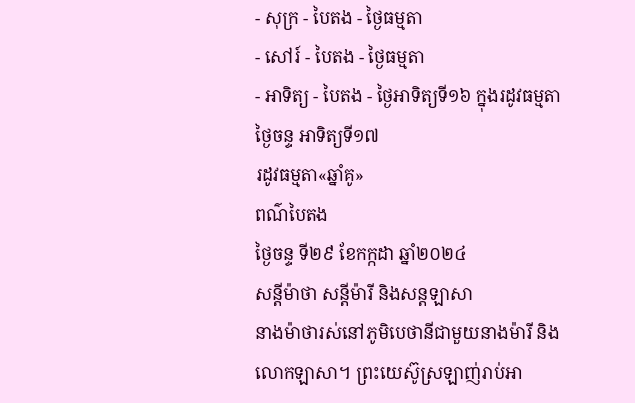- សុក្រ - បៃតង - ថ្ងៃធម្មតា
- សៅរ៍ - បៃតង - ថ្ងៃធម្មតា
- អាទិត្យ - បៃតង - ថ្ងៃអាទិត្យទី១៦ ក្នុងរដូវធម្មតា
ថ្ងៃចន្ទ អាទិត្យទី១៧
រដូវធម្មតា«ឆ្នាំគូ»
ពណ៌បៃតង
ថ្ងៃចន្ទ ទី២៩ ខែកក្កដា ឆ្នាំ២០២៤
សន្ដីម៉ាថា សន្ដីម៉ារី និងសន្ដឡាសា
នាងម៉ាថារស់នៅភូមិបេថានីជាមួយនាងម៉ារី និងលោកឡាសា។ ព្រះយេស៊ូស្រឡាញ់រាប់អា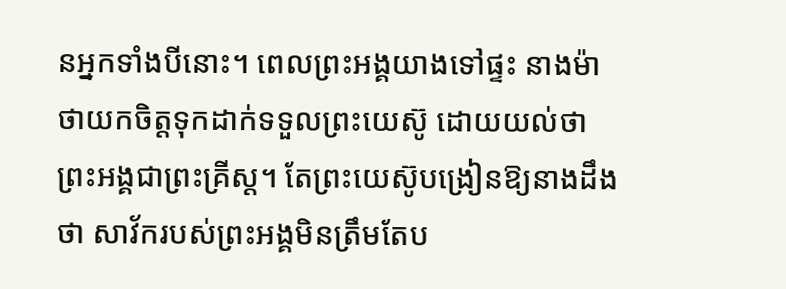នអ្នកទាំងបីនោះ។ ពេលព្រះអង្គយាងទៅផ្ទះ នាងម៉ាថាយកចិត្តទុកដាក់ទទួលព្រះយេស៊ូ ដោយយល់ថា ព្រះអង្គជាព្រះគ្រីស្ត។ តែព្រះយេស៊ូបង្រៀនឱ្យនាងដឹងថា សាវ័ករបស់ព្រះអង្គមិនត្រឹមតែប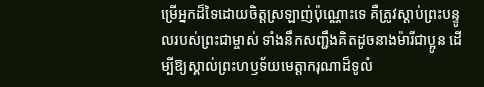ម្រើអ្នកដ៏ទៃដោយចិត្តស្រឡាញ់ប៉ុណ្ណោះទេ គឺត្រូវស្តាប់ព្រះបន្ទូលរបស់ព្រះជាម្ចាស់ ទាំងនឹកសញ្ជឹងគិតដូចនាងម៉ារីជាប្អូន ដើម្បីឱ្យស្គាល់ព្រះហឫទ័យមេត្តាករុណាដ៏ទូលំ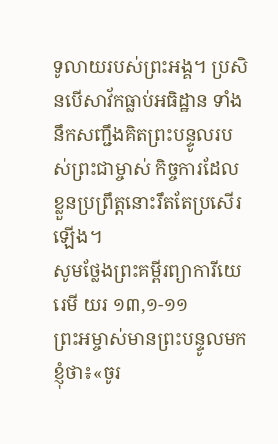ទូលាយរបស់ព្រះអង្គ។ ប្រសិនបើសាវ័កធ្លាប់អធិដ្ឋាន ទាំងនឹកសញ្ជឹងគិតព្រះបន្ទូលរបស់ព្រះជាម្ចាស់ កិច្ចការដែលខ្លួនប្រព្រឹត្តនោះរឹតតែប្រសើរឡើង។
សូមថ្លែងព្រះគម្ពីរព្យាការីយេរេមី យរ ១៣,១-១១
ព្រះអម្ចាស់មានព្រះបន្ទូលមកខ្ញុំថា៖«ចូរ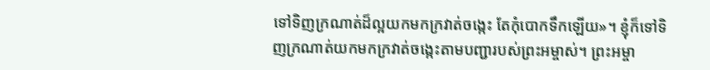ទៅទិញក្រណាត់ដ៏ល្អយកមកក្រវាត់ចង្កេះ តែកុំបោកទឹកឡើយ»។ ខ្ញុំក៏ទៅទិញក្រណាត់យកមកក្រវាត់ចង្កេះតាមបញ្ជារបស់ព្រះអម្ចាស់។ ព្រះអម្ចា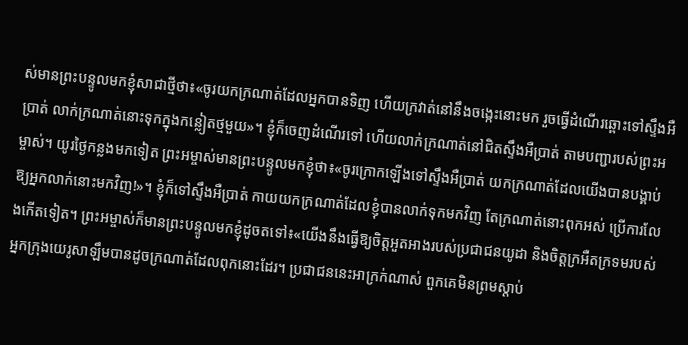ស់មានព្រះបន្ទូលមកខ្ញុំសាជាថ្មីថា៖«ចូរយកក្រណាត់ដែលអ្នកបានទិញ ហើយក្រវាត់នៅនឹងចង្កេះនោះមក រួចធ្វើដំណើរឆ្ពោះទៅស្ទឹងអឺប្រាត់ លាក់ក្រណាត់នោះទុកក្នុងកន្លៀតថ្មមួយ»។ ខ្ញុំក៏ចេញដំណើរទៅ ហើយលាក់ក្រណាត់នៅជិតស្ទឹងអឺប្រាត់ តាមបញ្ជារបស់ព្រះអម្ចាស់។ យូរថ្ងៃកន្លងមកទៀត ព្រះអម្ចាស់មានព្រះបន្ទូលមកខ្ញុំថា៖«ចូរក្រោកឡើងទៅស្ទឹងអឺប្រាត់ យកក្រណាត់ដែលយើងបានបង្គាប់ឱ្យអ្នកលាក់នោះមកវិញ!»។ ខ្ញុំក៏ទៅស្ទឹងអឺប្រាត់ កាយយកក្រណាត់ដែលខ្ញុំបានលាក់ទុកមកវិញ តែក្រណាត់នោះពុកអស់ ប្រើការលែងកើតទៀត។ ព្រះអម្ចាស់ក៏មានព្រះបន្ទូលមកខ្ញុំដូចតទៅ៖«យើងនឹងធ្វើឱ្យចិត្តអួតអាងរបស់ប្រជាជនយូដា និងចិត្តក្រអឺតក្រទមរបស់អ្នកក្រុងយេរូសាឡឹមបានដូចក្រណាត់ដែលពុកនោះដែរ។ ប្រជាជននេះអាក្រក់ណាស់ ពួកគេមិនព្រមស្តាប់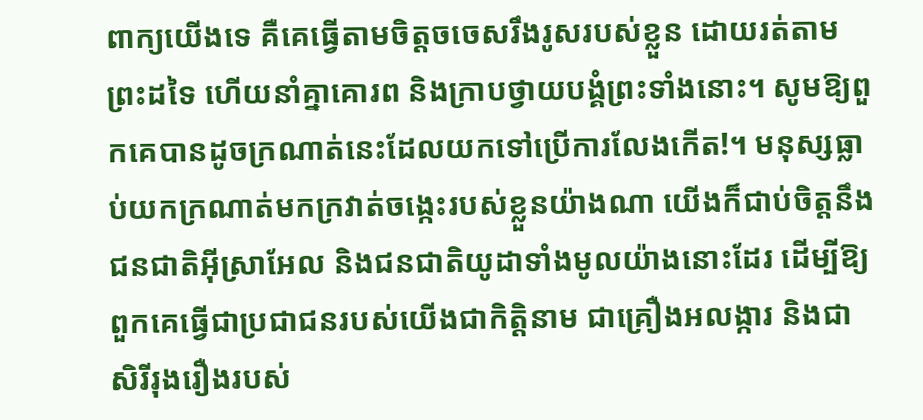ពាក្យយើងទេ គឺគេធ្វើតាមចិត្តចចេសរឹងរូសរបស់ខ្លួន ដោយរត់តាមព្រះដទៃ ហើយនាំគ្នាគោរព និងក្រាបថ្វាយបង្គំព្រះទាំងនោះ។ សូមឱ្យពួកគេបានដូចក្រណាត់នេះដែលយកទៅប្រើការលែងកើត!។ មនុស្សធ្លាប់យកក្រណាត់មកក្រវាត់ចង្កេះរបស់ខ្លួនយ៉ាងណា យើងក៏ជាប់ចិត្តនឹងជនជាតិអ៊ីស្រាអែល និងជនជាតិយូដាទាំងមូលយ៉ាងនោះដែរ ដើម្បីឱ្យពួកគេធ្វើជាប្រជាជនរបស់យើងជាកិត្តិនាម ជាគ្រឿងអលង្ការ និងជាសិរីរុងរឿងរបស់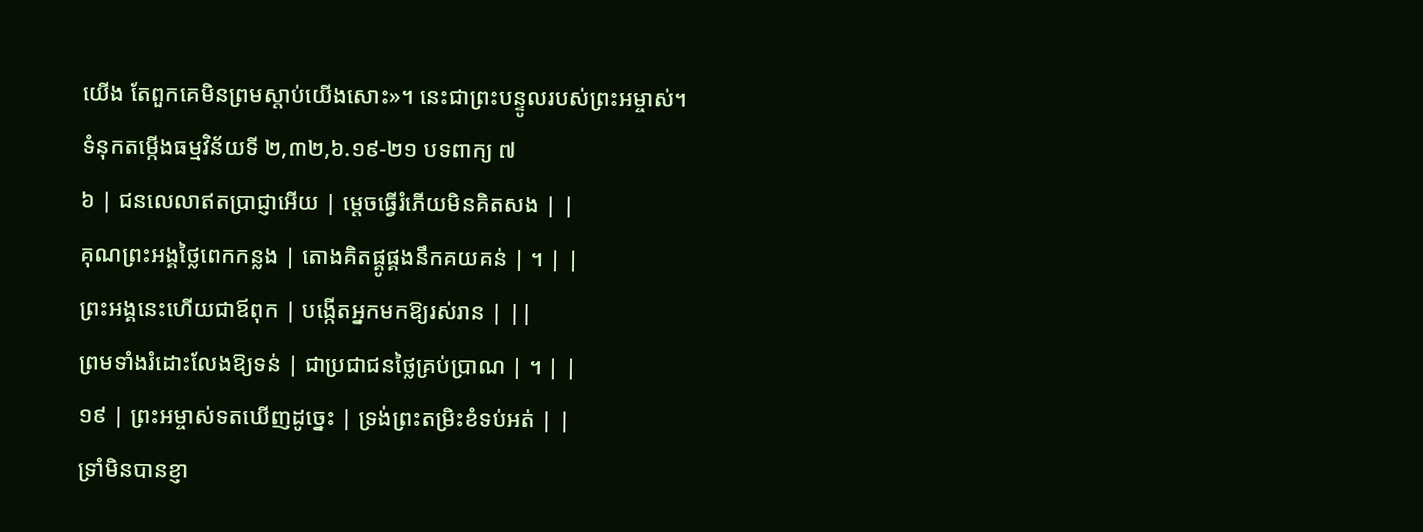យើង តែពួកគេមិនព្រមស្តាប់យើងសោះ»។ នេះជាព្រះបន្ទូលរបស់ព្រះអម្ចាស់។
ទំនុកតម្កើងធម្មវិន័យទី ២,៣២,៦.១៩-២១ បទពាក្យ ៧
៦ | ជនលេលាឥតប្រាជ្ញាអើយ | ម្តេចធ្វើរំភើយមិនគិតសង | |
គុណព្រះអង្គថ្លៃពេកកន្លង | តោងគិតផ្គូផ្គងនឹកគយគន់ | ។ | |
ព្រះអង្គនេះហើយជាឪពុក | បង្កើតអ្នកមកឱ្យរស់រាន | ||
ព្រមទាំងរំដោះលែងឱ្យទន់ | ជាប្រជាជនថ្លៃគ្រប់ប្រាណ | ។ | |
១៩ | ព្រះអម្ចាស់ទតឃើញដូច្នេះ | ទ្រង់ព្រះតម្រិះខំទប់អត់ | |
ទ្រាំមិនបានខ្ញា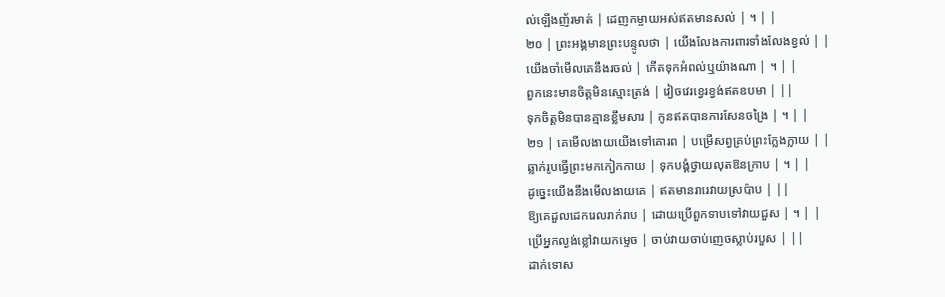ល់ឡើងញ័រមាត់ | ដេញកម្ចាយអស់ឥតមានសល់ | ។ | |
២០ | ព្រះអង្គមានព្រះបន្ទូលថា | យើងលែងការពារទាំងលែងខ្វល់ | |
យើងចាំមើលគេនឹងរចល់ | កើតទុកអំពល់ឬយ៉ាងណា | ។ | |
ពួកនេះមានចិត្តមិនស្មោះត្រង់ | វៀចវេរខ្វេរខ្វង់ឥតឧបមា | ||
ទុកចិត្តមិនបានគ្មានខ្លឹមសារ | កូនឥតបានការសែនចង្រៃ | ។ | |
២១ | គេមើលងាយយើងទៅគោរព | បម្រើសព្វគ្រប់ព្រះក្លែងក្លាយ | |
ឆ្លាក់រូបធ្វើព្រះមកកៀកកាយ | ទុកបង្គំថ្វាយលុតឱនក្រាប | ។ | |
ដូច្នេះយើងនឹងមើលងាយគេ | ឥតមានរារេវាយស្រប៉ាប | ||
ឱ្យគេដួលដេករេលរាក់រាប | ដោយប្រើពួកទាបទៅវាយជួស | ។ | |
ប្រើអ្នកល្ងង់ខ្លៅវាយកម្ទេច | ចាប់វាយចាប់ញេចស្លាប់របួស | ||
ដាក់ទោស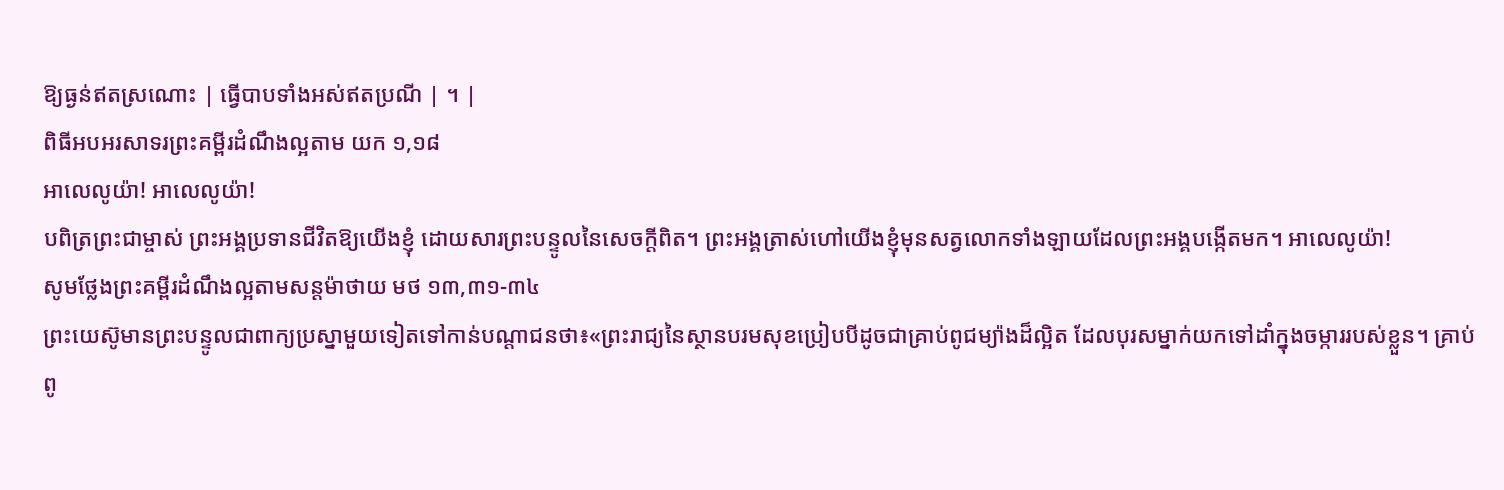ឱ្យធ្ងន់ឥតស្រណោះ | ធ្វើបាបទាំងអស់ឥតប្រណី | ។ |
ពិធីអបអរសាទរព្រះគម្ពីរដំណឹងល្អតាម យក ១,១៨
អាលេលូយ៉ា! អាលេលូយ៉ា!
បពិត្រព្រះជាម្ចាស់ ព្រះអង្គប្រទានជីវិតឱ្យយើងខ្ញុំ ដោយសារព្រះបន្ទូលនៃសេចក្តីពិត។ ព្រះអង្គត្រាស់ហៅយើងខ្ញុំមុនសត្វលោកទាំងឡាយដែលព្រះអង្គបង្កើតមក។ អាលេលូយ៉ា!
សូមថ្លែងព្រះគម្ពីរដំណឹងល្អតាមសន្តម៉ាថាយ មថ ១៣,៣១-៣៤
ព្រះយេស៊ូមានព្រះបន្ទូលជាពាក្យប្រស្នាមួយទៀតទៅកាន់បណ្តាជនថា៖«ព្រះរាជ្យនៃស្ថានបរមសុខប្រៀបបីដូចជាគ្រាប់ពូជម្យ៉ាងដ៏ល្អិត ដែលបុរសម្នាក់យកទៅដាំក្នុងចម្ការរបស់ខ្លួន។ គ្រាប់ពូ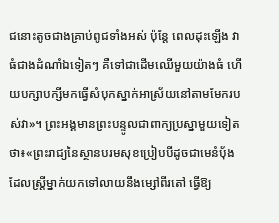ជនោះតូចជាងគ្រាប់ពូជទាំងអស់ ប៉ុន្តែ ពេលដុះឡើង វាធំជាងដំណាំឯទៀតៗ គឺទៅជាដើមឈើមួយយ៉ាងធំ ហើយបក្សាបក្សីមកធ្វើសំបុកស្នាក់អាស្រ័យនៅតាមមែករបស់វា»។ ព្រះអង្គមានព្រះបន្ទូលជាពាក្យប្រស្នាមួយទៀតថា៖«ព្រះរាជ្យនៃស្ថានបរមសុខប្រៀបបីដូចជាមេនំប័ុង ដែលស្រ្តីម្នាក់យកទៅលាយនឹងម្សៅពីរតៅ ធ្វើឱ្យ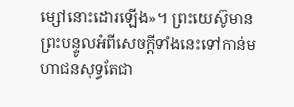ម្សៅនោះដោរឡើង»។ ព្រះយេស៊ូមានព្រះបន្ទូលអំពីសេចក្តីទាំងនេះទៅកាន់មហាជនសុទ្ធតែជា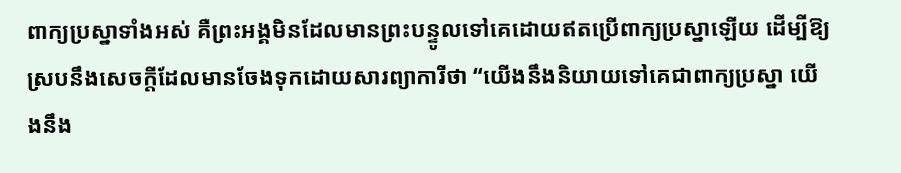ពាក្យប្រស្នាទាំងអស់ គឺព្រះអង្គមិនដែលមានព្រះបន្ទូលទៅគេដោយឥតប្រើពាក្យប្រស្នាឡើយ ដើម្បីឱ្យស្របនឹងសេចក្តីដែលមានចែងទុកដោយសារព្យាការីថា “យើងនឹងនិយាយទៅគេជាពាក្យប្រស្នា យើងនឹង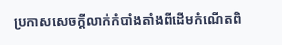ប្រកាសសេចក្តីលាក់កំបាំងតាំងពីដើមកំណើតពិ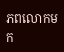ភពលោកមក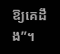ឱ្យគេដឹង”។